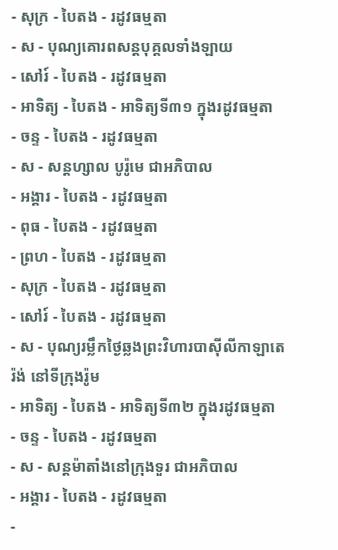- សុក្រ - បៃតង - រដូវធម្មតា
- ស - បុណ្យគោរពសន្ដបុគ្គលទាំងឡាយ
- សៅរ៍ - បៃតង - រដូវធម្មតា
- អាទិត្យ - បៃតង - អាទិត្យទី៣១ ក្នុងរដូវធម្មតា
- ចន្ទ - បៃតង - រដូវធម្មតា
- ស - សន្ដហ្សាល បូរ៉ូមេ ជាអភិបាល
- អង្គារ - បៃតង - រដូវធម្មតា
- ពុធ - បៃតង - រដូវធម្មតា
- ព្រហ - បៃតង - រដូវធម្មតា
- សុក្រ - បៃតង - រដូវធម្មតា
- សៅរ៍ - បៃតង - រដូវធម្មតា
- ស - បុណ្យរម្លឹកថ្ងៃឆ្លងព្រះវិហារបាស៊ីលីកាឡាតេរ៉ង់ នៅទីក្រុងរ៉ូម
- អាទិត្យ - បៃតង - អាទិត្យទី៣២ ក្នុងរដូវធម្មតា
- ចន្ទ - បៃតង - រដូវធម្មតា
- ស - សន្ដម៉ាតាំងនៅក្រុងទួរ ជាអភិបាល
- អង្គារ - បៃតង - រដូវធម្មតា
-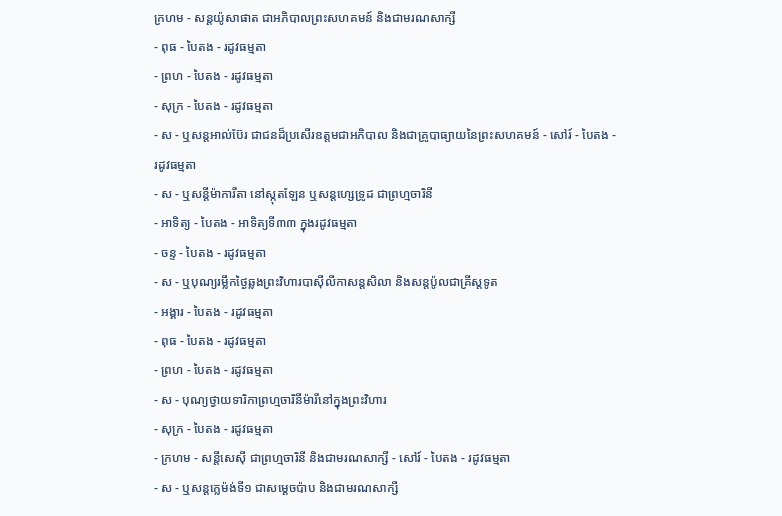ក្រហម - សន្ដយ៉ូសាផាត ជាអភិបាលព្រះសហគមន៍ និងជាមរណសាក្សី
- ពុធ - បៃតង - រដូវធម្មតា
- ព្រហ - បៃតង - រដូវធម្មតា
- សុក្រ - បៃតង - រដូវធម្មតា
- ស - ឬសន្ដអាល់ប៊ែរ ជាជនដ៏ប្រសើរឧត្ដមជាអភិបាល និងជាគ្រូបាធ្យាយនៃព្រះសហគមន៍ - សៅរ៍ - បៃតង - រដូវធម្មតា
- ស - ឬសន្ដីម៉ាការីតា នៅស្កុតឡែន ឬសន្ដហ្សេទ្រូដ ជាព្រហ្មចារិនី
- អាទិត្យ - បៃតង - អាទិត្យទី៣៣ ក្នុងរដូវធម្មតា
- ចន្ទ - បៃតង - រដូវធម្មតា
- ស - ឬបុណ្យរម្លឹកថ្ងៃឆ្លងព្រះវិហារបាស៊ីលីកាសន្ដសិលា និងសន្ដប៉ូលជាគ្រីស្ដទូត
- អង្គារ - បៃតង - រដូវធម្មតា
- ពុធ - បៃតង - រដូវធម្មតា
- ព្រហ - បៃតង - រដូវធម្មតា
- ស - បុណ្យថ្វាយទារិកាព្រហ្មចារិនីម៉ារីនៅក្នុងព្រះវិហារ
- សុក្រ - បៃតង - រដូវធម្មតា
- ក្រហម - សន្ដីសេស៊ី ជាព្រហ្មចារិនី និងជាមរណសាក្សី - សៅរ៍ - បៃតង - រដូវធម្មតា
- ស - ឬសន្ដក្លេម៉ង់ទី១ ជាសម្ដេចប៉ាប និងជាមរណសាក្សី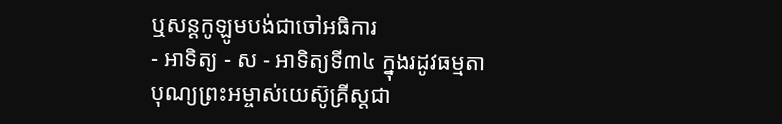ឬសន្ដកូឡូមបង់ជាចៅអធិការ
- អាទិត្យ - ស - អាទិត្យទី៣៤ ក្នុងរដូវធម្មតា
បុណ្យព្រះអម្ចាស់យេស៊ូគ្រីស្ដជា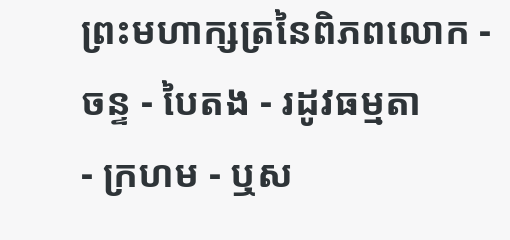ព្រះមហាក្សត្រនៃពិភពលោក - ចន្ទ - បៃតង - រដូវធម្មតា
- ក្រហម - ឬស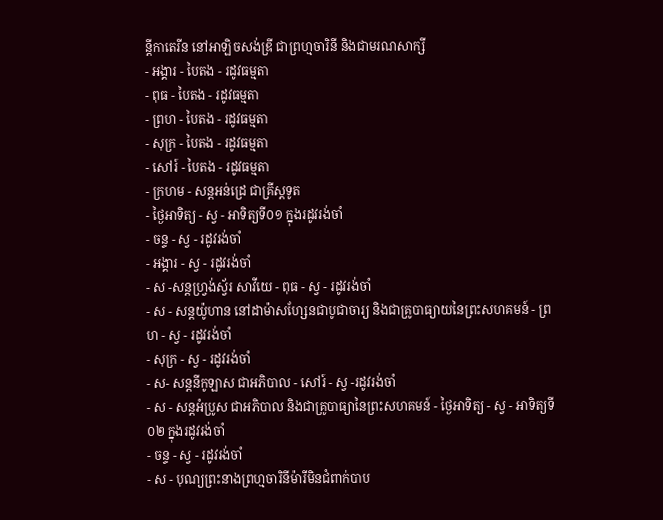ន្ដីកាតេរីន នៅអាឡិចសង់ឌ្រី ជាព្រហ្មចារិនី និងជាមរណសាក្សី
- អង្គារ - បៃតង - រដូវធម្មតា
- ពុធ - បៃតង - រដូវធម្មតា
- ព្រហ - បៃតង - រដូវធម្មតា
- សុក្រ - បៃតង - រដូវធម្មតា
- សៅរ៍ - បៃតង - រដូវធម្មតា
- ក្រហម - សន្ដអន់ដ្រេ ជាគ្រីស្ដទូត
- ថ្ងៃអាទិត្យ - ស្វ - អាទិត្យទី០១ ក្នុងរដូវរង់ចាំ
- ចន្ទ - ស្វ - រដូវរង់ចាំ
- អង្គារ - ស្វ - រដូវរង់ចាំ
- ស -សន្ដហ្វ្រង់ស្វ័រ សាវីយេ - ពុធ - ស្វ - រដូវរង់ចាំ
- ស - សន្ដយ៉ូហាន នៅដាម៉ាសហ្សែនជាបូជាចារ្យ និងជាគ្រូបាធ្យាយនៃព្រះសហគមន៍ - ព្រហ - ស្វ - រដូវរង់ចាំ
- សុក្រ - ស្វ - រដូវរង់ចាំ
- ស- សន្ដនីកូឡាស ជាអភិបាល - សៅរ៍ - ស្វ -រដូវរង់ចាំ
- ស - សន្ដអំប្រូស ជាអភិបាល និងជាគ្រូបាធ្យានៃព្រះសហគមន៍ - ថ្ងៃអាទិត្យ - ស្វ - អាទិត្យទី០២ ក្នុងរដូវរង់ចាំ
- ចន្ទ - ស្វ - រដូវរង់ចាំ
- ស - បុណ្យព្រះនាងព្រហ្មចារិនីម៉ារីមិនជំពាក់បាប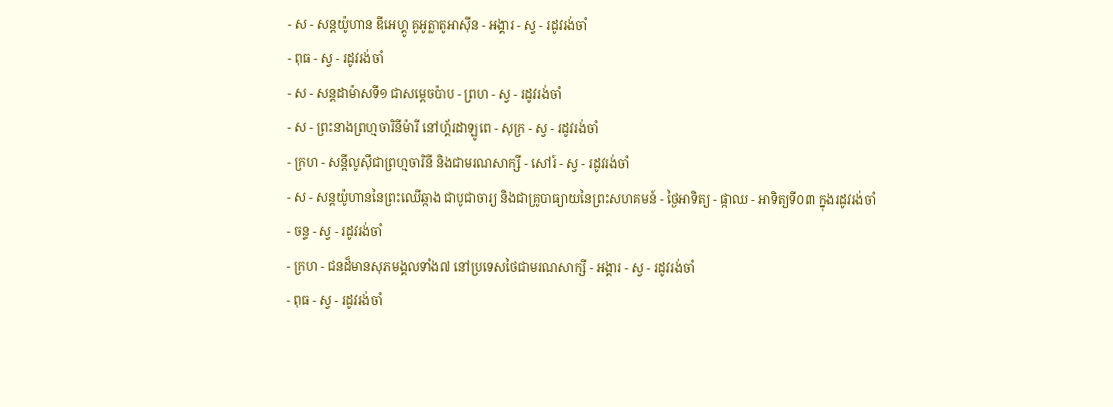- ស - សន្ដយ៉ូហាន ឌីអេហ្គូ គូអូត្លាតូអាស៊ីន - អង្គារ - ស្វ - រដូវរង់ចាំ
- ពុធ - ស្វ - រដូវរង់ចាំ
- ស - សន្ដដាម៉ាសទី១ ជាសម្ដេចប៉ាប - ព្រហ - ស្វ - រដូវរង់ចាំ
- ស - ព្រះនាងព្រហ្មចារិនីម៉ារី នៅហ្គ័រដាឡូពេ - សុក្រ - ស្វ - រដូវរង់ចាំ
- ក្រហ - សន្ដីលូស៊ីជាព្រហ្មចារិនី និងជាមរណសាក្សី - សៅរ៍ - ស្វ - រដូវរង់ចាំ
- ស - សន្ដយ៉ូហាននៃព្រះឈើឆ្កាង ជាបូជាចារ្យ និងជាគ្រូបាធ្យាយនៃព្រះសហគមន៍ - ថ្ងៃអាទិត្យ - ផ្កាឈ - អាទិត្យទី០៣ ក្នុងរដូវរង់ចាំ
- ចន្ទ - ស្វ - រដូវរង់ចាំ
- ក្រហ - ជនដ៏មានសុភមង្គលទាំង៧ នៅប្រទេសថៃជាមរណសាក្សី - អង្គារ - ស្វ - រដូវរង់ចាំ
- ពុធ - ស្វ - រដូវរង់ចាំ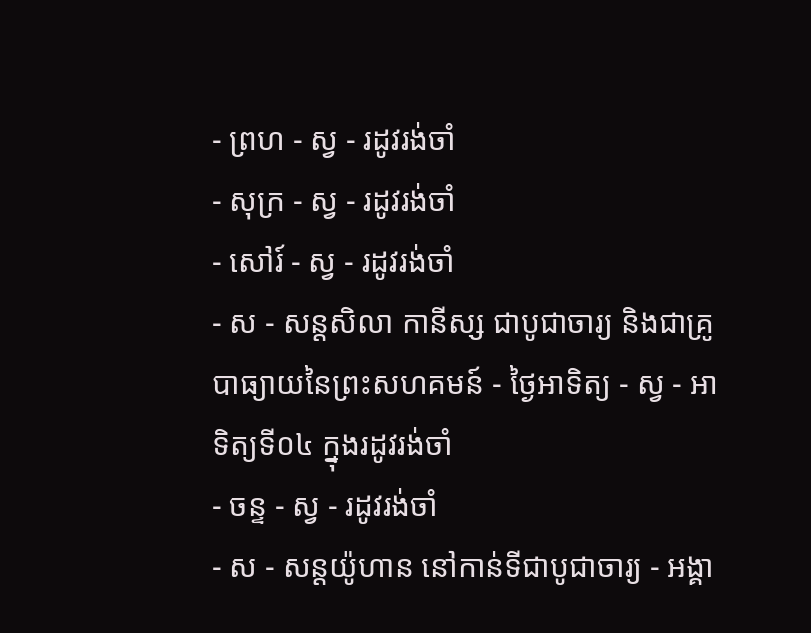- ព្រហ - ស្វ - រដូវរង់ចាំ
- សុក្រ - ស្វ - រដូវរង់ចាំ
- សៅរ៍ - ស្វ - រដូវរង់ចាំ
- ស - សន្ដសិលា កានីស្ស ជាបូជាចារ្យ និងជាគ្រូបាធ្យាយនៃព្រះសហគមន៍ - ថ្ងៃអាទិត្យ - ស្វ - អាទិត្យទី០៤ ក្នុងរដូវរង់ចាំ
- ចន្ទ - ស្វ - រដូវរង់ចាំ
- ស - សន្ដយ៉ូហាន នៅកាន់ទីជាបូជាចារ្យ - អង្គា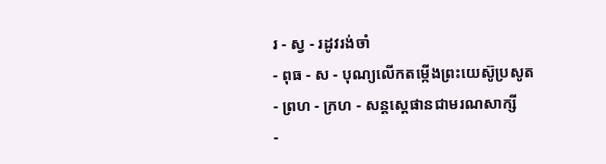រ - ស្វ - រដូវរង់ចាំ
- ពុធ - ស - បុណ្យលើកតម្កើងព្រះយេស៊ូប្រសូត
- ព្រហ - ក្រហ - សន្តស្តេផានជាមរណសាក្សី
-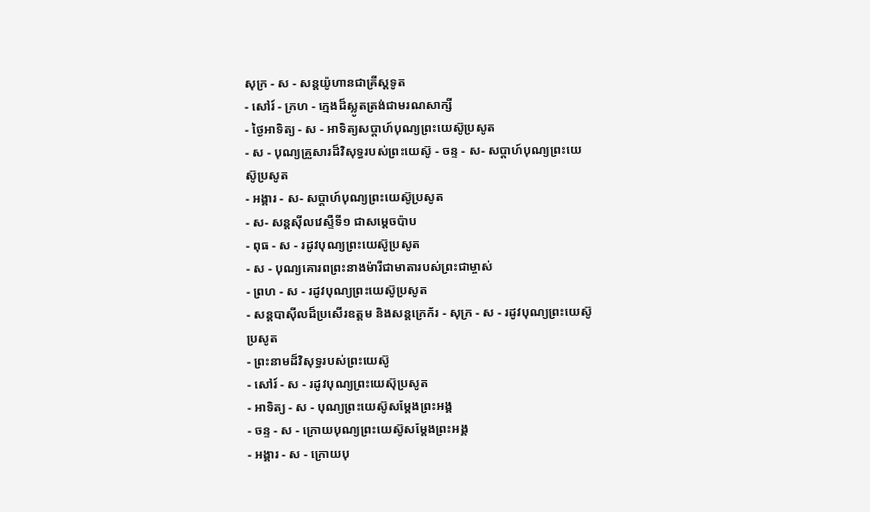សុក្រ - ស - សន្តយ៉ូហានជាគ្រីស្តទូត
- សៅរ៍ - ក្រហ - ក្មេងដ៏ស្លូតត្រង់ជាមរណសាក្សី
- ថ្ងៃអាទិត្យ - ស - អាទិត្យសប្ដាហ៍បុណ្យព្រះយេស៊ូប្រសូត
- ស - បុណ្យគ្រួសារដ៏វិសុទ្ធរបស់ព្រះយេស៊ូ - ចន្ទ - ស- សប្ដាហ៍បុណ្យព្រះយេស៊ូប្រសូត
- អង្គារ - ស- សប្ដាហ៍បុណ្យព្រះយេស៊ូប្រសូត
- ស- សន្ដស៊ីលវេស្ទឺទី១ ជាសម្ដេចប៉ាប
- ពុធ - ស - រដូវបុណ្យព្រះយេស៊ូប្រសូត
- ស - បុណ្យគោរពព្រះនាងម៉ារីជាមាតារបស់ព្រះជាម្ចាស់
- ព្រហ - ស - រដូវបុណ្យព្រះយេស៊ូប្រសូត
- សន្ដបាស៊ីលដ៏ប្រសើរឧត្ដម និងសន្ដក្រេក័រ - សុក្រ - ស - រដូវបុណ្យព្រះយេស៊ូប្រសូត
- ព្រះនាមដ៏វិសុទ្ធរបស់ព្រះយេស៊ូ
- សៅរ៍ - ស - រដូវបុណ្យព្រះយេស៊ុប្រសូត
- អាទិត្យ - ស - បុណ្យព្រះយេស៊ូសម្ដែងព្រះអង្គ
- ចន្ទ - ស - ក្រោយបុណ្យព្រះយេស៊ូសម្ដែងព្រះអង្គ
- អង្គារ - ស - ក្រោយបុ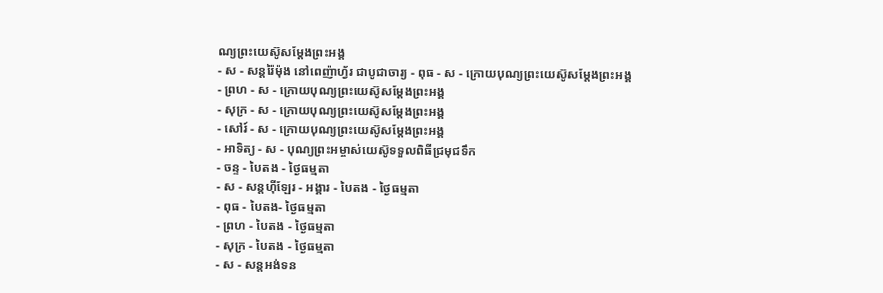ណ្យព្រះយេស៊ូសម្ដែងព្រះអង្គ
- ស - សន្ដរ៉ៃម៉ុង នៅពេញ៉ាហ្វ័រ ជាបូជាចារ្យ - ពុធ - ស - ក្រោយបុណ្យព្រះយេស៊ូសម្ដែងព្រះអង្គ
- ព្រហ - ស - ក្រោយបុណ្យព្រះយេស៊ូសម្ដែងព្រះអង្គ
- សុក្រ - ស - ក្រោយបុណ្យព្រះយេស៊ូសម្ដែងព្រះអង្គ
- សៅរ៍ - ស - ក្រោយបុណ្យព្រះយេស៊ូសម្ដែងព្រះអង្គ
- អាទិត្យ - ស - បុណ្យព្រះអម្ចាស់យេស៊ូទទួលពិធីជ្រមុជទឹក
- ចន្ទ - បៃតង - ថ្ងៃធម្មតា
- ស - សន្ដហ៊ីឡែរ - អង្គារ - បៃតង - ថ្ងៃធម្មតា
- ពុធ - បៃតង- ថ្ងៃធម្មតា
- ព្រហ - បៃតង - ថ្ងៃធម្មតា
- សុក្រ - បៃតង - ថ្ងៃធម្មតា
- ស - សន្ដអង់ទន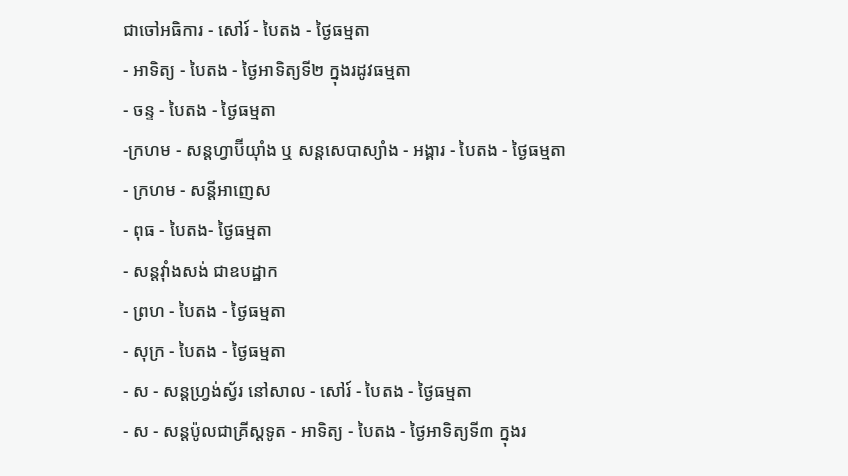ជាចៅអធិការ - សៅរ៍ - បៃតង - ថ្ងៃធម្មតា
- អាទិត្យ - បៃតង - ថ្ងៃអាទិត្យទី២ ក្នុងរដូវធម្មតា
- ចន្ទ - បៃតង - ថ្ងៃធម្មតា
-ក្រហម - សន្ដហ្វាប៊ីយ៉ាំង ឬ សន្ដសេបាស្យាំង - អង្គារ - បៃតង - ថ្ងៃធម្មតា
- ក្រហម - សន្ដីអាញេស
- ពុធ - បៃតង- ថ្ងៃធម្មតា
- សន្ដវ៉ាំងសង់ ជាឧបដ្ឋាក
- ព្រហ - បៃតង - ថ្ងៃធម្មតា
- សុក្រ - បៃតង - ថ្ងៃធម្មតា
- ស - សន្ដហ្វ្រង់ស្វ័រ នៅសាល - សៅរ៍ - បៃតង - ថ្ងៃធម្មតា
- ស - សន្ដប៉ូលជាគ្រីស្ដទូត - អាទិត្យ - បៃតង - ថ្ងៃអាទិត្យទី៣ ក្នុងរ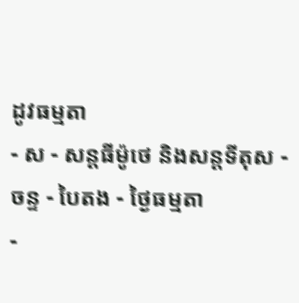ដូវធម្មតា
- ស - សន្ដធីម៉ូថេ និងសន្ដទីតុស - ចន្ទ - បៃតង - ថ្ងៃធម្មតា
-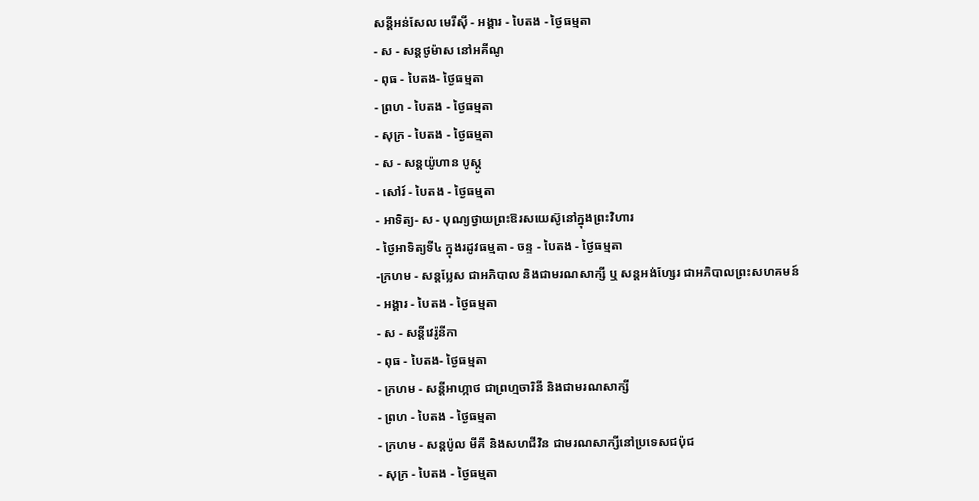សន្ដីអន់សែល មេរីស៊ី - អង្គារ - បៃតង - ថ្ងៃធម្មតា
- ស - សន្ដថូម៉ាស នៅអគីណូ
- ពុធ - បៃតង- ថ្ងៃធម្មតា
- ព្រហ - បៃតង - ថ្ងៃធម្មតា
- សុក្រ - បៃតង - ថ្ងៃធម្មតា
- ស - សន្ដយ៉ូហាន បូស្កូ
- សៅរ៍ - បៃតង - ថ្ងៃធម្មតា
- អាទិត្យ- ស - បុណ្យថ្វាយព្រះឱរសយេស៊ូនៅក្នុងព្រះវិហារ
- ថ្ងៃអាទិត្យទី៤ ក្នុងរដូវធម្មតា - ចន្ទ - បៃតង - ថ្ងៃធម្មតា
-ក្រហម - សន្ដប្លែស ជាអភិបាល និងជាមរណសាក្សី ឬ សន្ដអង់ហ្សែរ ជាអភិបាលព្រះសហគមន៍
- អង្គារ - បៃតង - ថ្ងៃធម្មតា
- ស - សន្ដីវេរ៉ូនីកា
- ពុធ - បៃតង- ថ្ងៃធម្មតា
- ក្រហម - សន្ដីអាហ្កាថ ជាព្រហ្មចារិនី និងជាមរណសាក្សី
- ព្រហ - បៃតង - ថ្ងៃធម្មតា
- ក្រហម - សន្ដប៉ូល មីគី និងសហជីវិន ជាមរណសាក្សីនៅប្រទេសជប៉ុជ
- សុក្រ - បៃតង - ថ្ងៃធម្មតា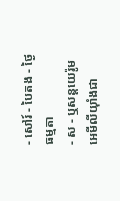- សៅរ៍ - បៃតង - ថ្ងៃធម្មតា
- ស - ឬសន្ដយេរ៉ូម អេមីលីយ៉ាំងជា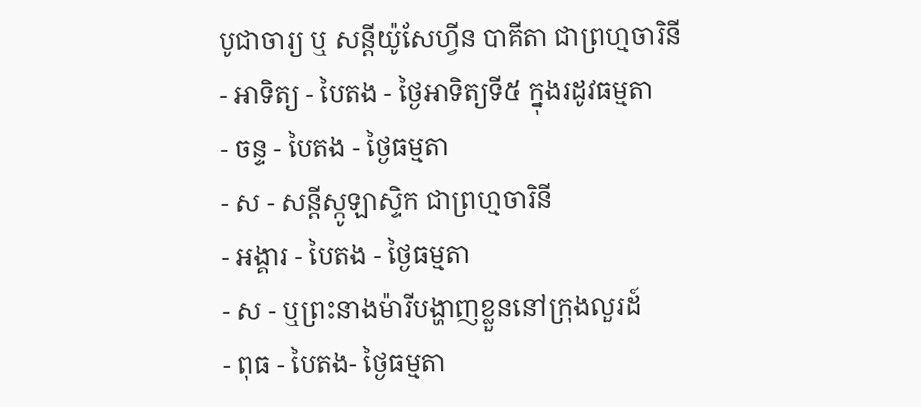បូជាចារ្យ ឬ សន្ដីយ៉ូសែហ្វីន បាគីតា ជាព្រហ្មចារិនី
- អាទិត្យ - បៃតង - ថ្ងៃអាទិត្យទី៥ ក្នុងរដូវធម្មតា
- ចន្ទ - បៃតង - ថ្ងៃធម្មតា
- ស - សន្ដីស្កូឡាស្ទិក ជាព្រហ្មចារិនី
- អង្គារ - បៃតង - ថ្ងៃធម្មតា
- ស - ឬព្រះនាងម៉ារីបង្ហាញខ្លួននៅក្រុងលួរដ៍
- ពុធ - បៃតង- ថ្ងៃធម្មតា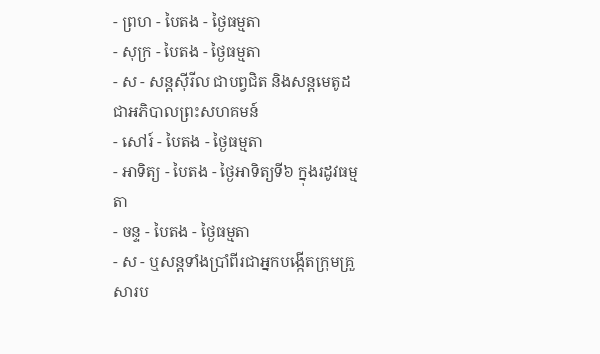- ព្រហ - បៃតង - ថ្ងៃធម្មតា
- សុក្រ - បៃតង - ថ្ងៃធម្មតា
- ស - សន្ដស៊ីរីល ជាបព្វជិត និងសន្ដមេតូដជាអភិបាលព្រះសហគមន៍
- សៅរ៍ - បៃតង - ថ្ងៃធម្មតា
- អាទិត្យ - បៃតង - ថ្ងៃអាទិត្យទី៦ ក្នុងរដូវធម្មតា
- ចន្ទ - បៃតង - ថ្ងៃធម្មតា
- ស - ឬសន្ដទាំងប្រាំពីរជាអ្នកបង្កើតក្រុមគ្រួសារប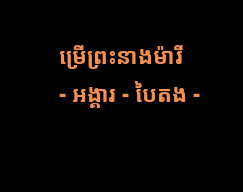ម្រើព្រះនាងម៉ារី
- អង្គារ - បៃតង -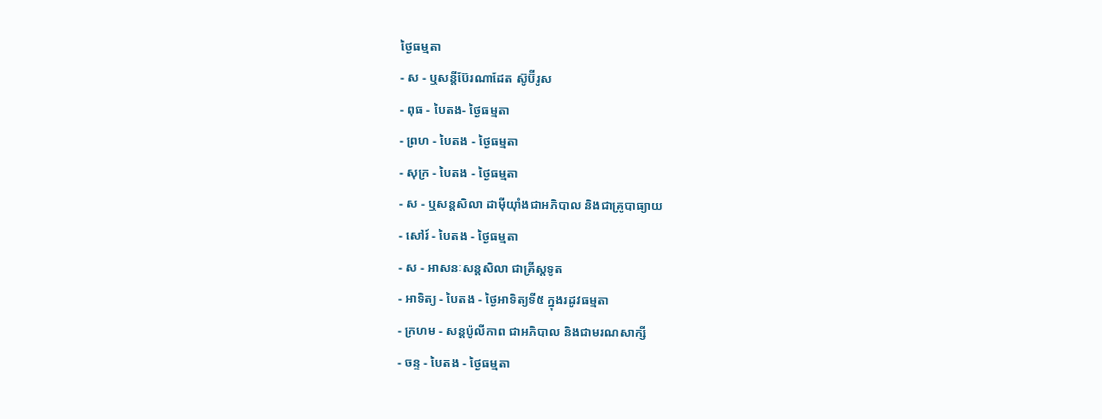ថ្ងៃធម្មតា
- ស - ឬសន្ដីប៊ែរណាដែត ស៊ូប៊ីរូស
- ពុធ - បៃតង- ថ្ងៃធម្មតា
- ព្រហ - បៃតង - ថ្ងៃធម្មតា
- សុក្រ - បៃតង - ថ្ងៃធម្មតា
- ស - ឬសន្ដសិលា ដាម៉ីយ៉ាំងជាអភិបាល និងជាគ្រូបាធ្យាយ
- សៅរ៍ - បៃតង - ថ្ងៃធម្មតា
- ស - អាសនៈសន្ដសិលា ជាគ្រីស្ដទូត
- អាទិត្យ - បៃតង - ថ្ងៃអាទិត្យទី៥ ក្នុងរដូវធម្មតា
- ក្រហម - សន្ដប៉ូលីកាព ជាអភិបាល និងជាមរណសាក្សី
- ចន្ទ - បៃតង - ថ្ងៃធម្មតា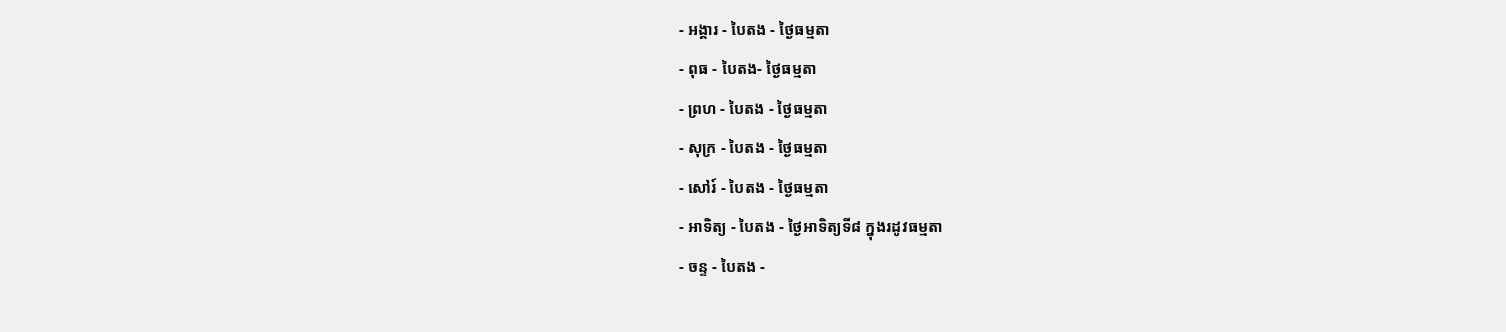- អង្គារ - បៃតង - ថ្ងៃធម្មតា
- ពុធ - បៃតង- ថ្ងៃធម្មតា
- ព្រហ - បៃតង - ថ្ងៃធម្មតា
- សុក្រ - បៃតង - ថ្ងៃធម្មតា
- សៅរ៍ - បៃតង - ថ្ងៃធម្មតា
- អាទិត្យ - បៃតង - ថ្ងៃអាទិត្យទី៨ ក្នុងរដូវធម្មតា
- ចន្ទ - បៃតង -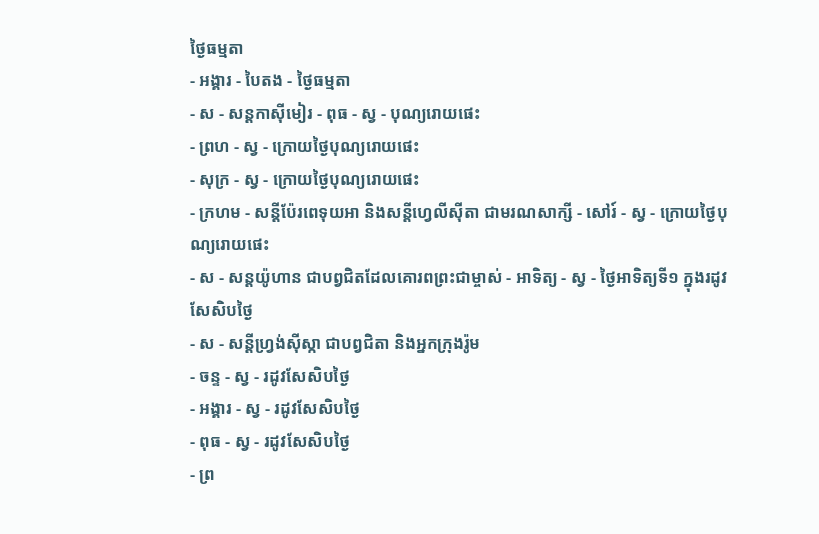ថ្ងៃធម្មតា
- អង្គារ - បៃតង - ថ្ងៃធម្មតា
- ស - សន្ដកាស៊ីមៀរ - ពុធ - ស្វ - បុណ្យរោយផេះ
- ព្រហ - ស្វ - ក្រោយថ្ងៃបុណ្យរោយផេះ
- សុក្រ - ស្វ - ក្រោយថ្ងៃបុណ្យរោយផេះ
- ក្រហម - សន្ដីប៉ែរពេទុយអា និងសន្ដីហ្វេលីស៊ីតា ជាមរណសាក្សី - សៅរ៍ - ស្វ - ក្រោយថ្ងៃបុណ្យរោយផេះ
- ស - សន្ដយ៉ូហាន ជាបព្វជិតដែលគោរពព្រះជាម្ចាស់ - អាទិត្យ - ស្វ - ថ្ងៃអាទិត្យទី១ ក្នុងរដូវសែសិបថ្ងៃ
- ស - សន្ដីហ្វ្រង់ស៊ីស្កា ជាបព្វជិតា និងអ្នកក្រុងរ៉ូម
- ចន្ទ - ស្វ - រដូវសែសិបថ្ងៃ
- អង្គារ - ស្វ - រដូវសែសិបថ្ងៃ
- ពុធ - ស្វ - រដូវសែសិបថ្ងៃ
- ព្រ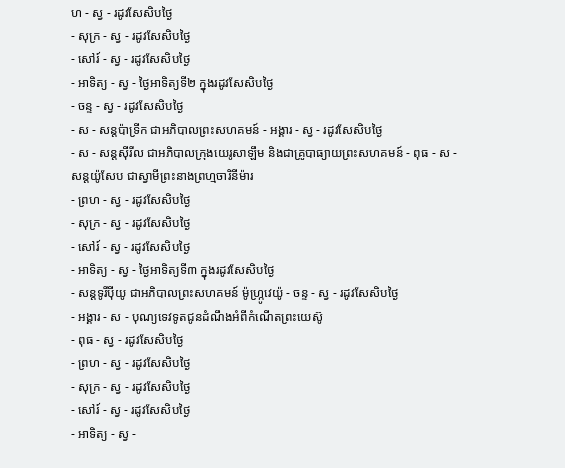ហ - ស្វ - រដូវសែសិបថ្ងៃ
- សុក្រ - ស្វ - រដូវសែសិបថ្ងៃ
- សៅរ៍ - ស្វ - រដូវសែសិបថ្ងៃ
- អាទិត្យ - ស្វ - ថ្ងៃអាទិត្យទី២ ក្នុងរដូវសែសិបថ្ងៃ
- ចន្ទ - ស្វ - រដូវសែសិបថ្ងៃ
- ស - សន្ដប៉ាទ្រីក ជាអភិបាលព្រះសហគមន៍ - អង្គារ - ស្វ - រដូវសែសិបថ្ងៃ
- ស - សន្ដស៊ីរីល ជាអភិបាលក្រុងយេរូសាឡឹម និងជាគ្រូបាធ្យាយព្រះសហគមន៍ - ពុធ - ស - សន្ដយ៉ូសែប ជាស្វាមីព្រះនាងព្រហ្មចារិនីម៉ារ
- ព្រហ - ស្វ - រដូវសែសិបថ្ងៃ
- សុក្រ - ស្វ - រដូវសែសិបថ្ងៃ
- សៅរ៍ - ស្វ - រដូវសែសិបថ្ងៃ
- អាទិត្យ - ស្វ - ថ្ងៃអាទិត្យទី៣ ក្នុងរដូវសែសិបថ្ងៃ
- សន្ដទូរីប៉ីយូ ជាអភិបាលព្រះសហគមន៍ ម៉ូហ្ក្រូវេយ៉ូ - ចន្ទ - ស្វ - រដូវសែសិបថ្ងៃ
- អង្គារ - ស - បុណ្យទេវទូតជូនដំណឹងអំពីកំណើតព្រះយេស៊ូ
- ពុធ - ស្វ - រដូវសែសិបថ្ងៃ
- ព្រហ - ស្វ - រដូវសែសិបថ្ងៃ
- សុក្រ - ស្វ - រដូវសែសិបថ្ងៃ
- សៅរ៍ - ស្វ - រដូវសែសិបថ្ងៃ
- អាទិត្យ - ស្វ -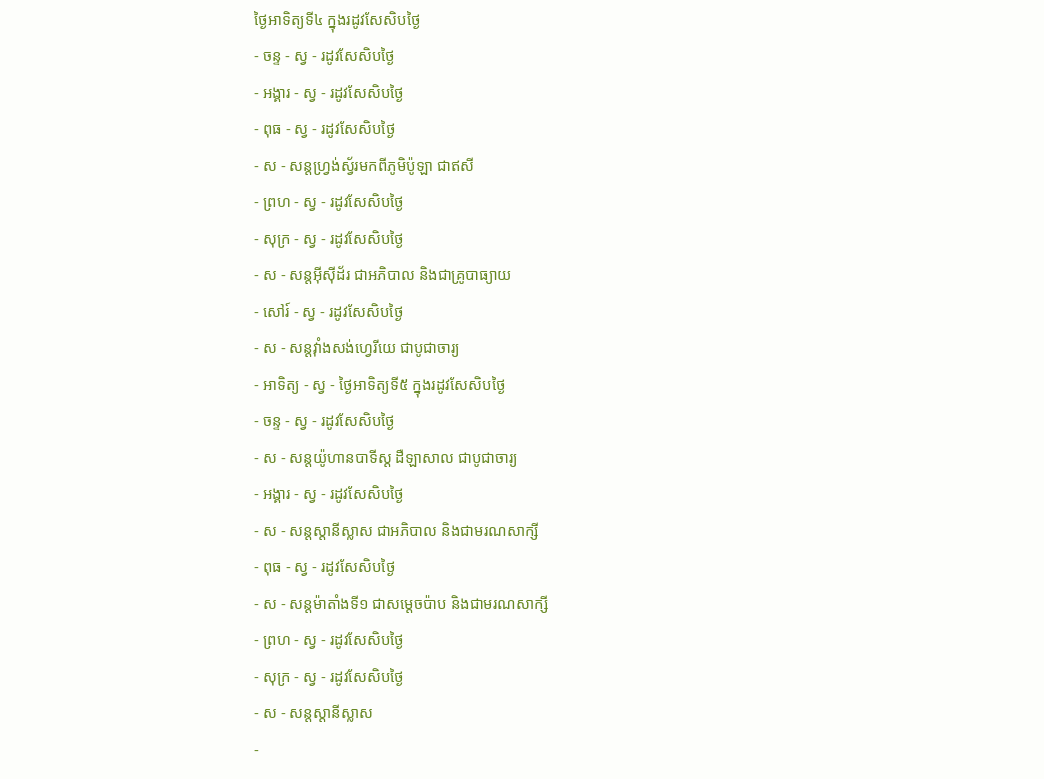ថ្ងៃអាទិត្យទី៤ ក្នុងរដូវសែសិបថ្ងៃ
- ចន្ទ - ស្វ - រដូវសែសិបថ្ងៃ
- អង្គារ - ស្វ - រដូវសែសិបថ្ងៃ
- ពុធ - ស្វ - រដូវសែសិបថ្ងៃ
- ស - សន្ដហ្វ្រង់ស្វ័រមកពីភូមិប៉ូឡា ជាឥសី
- ព្រហ - ស្វ - រដូវសែសិបថ្ងៃ
- សុក្រ - ស្វ - រដូវសែសិបថ្ងៃ
- ស - សន្ដអ៊ីស៊ីដ័រ ជាអភិបាល និងជាគ្រូបាធ្យាយ
- សៅរ៍ - ស្វ - រដូវសែសិបថ្ងៃ
- ស - សន្ដវ៉ាំងសង់ហ្វេរីយេ ជាបូជាចារ្យ
- អាទិត្យ - ស្វ - ថ្ងៃអាទិត្យទី៥ ក្នុងរដូវសែសិបថ្ងៃ
- ចន្ទ - ស្វ - រដូវសែសិបថ្ងៃ
- ស - សន្ដយ៉ូហានបាទីស្ដ ដឺឡាសាល ជាបូជាចារ្យ
- អង្គារ - ស្វ - រដូវសែសិបថ្ងៃ
- ស - សន្ដស្ដានីស្លាស ជាអភិបាល និងជាមរណសាក្សី
- ពុធ - ស្វ - រដូវសែសិបថ្ងៃ
- ស - សន្ដម៉ាតាំងទី១ ជាសម្ដេចប៉ាប និងជាមរណសាក្សី
- ព្រហ - ស្វ - រដូវសែសិបថ្ងៃ
- សុក្រ - ស្វ - រដូវសែសិបថ្ងៃ
- ស - សន្ដស្ដានីស្លាស
-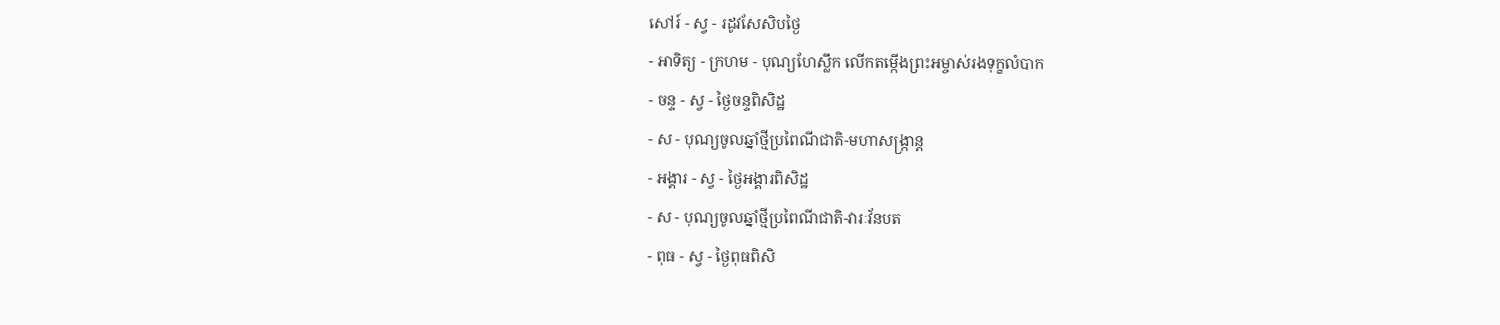សៅរ៍ - ស្វ - រដូវសែសិបថ្ងៃ
- អាទិត្យ - ក្រហម - បុណ្យហែស្លឹក លើកតម្កើងព្រះអម្ចាស់រងទុក្ខលំបាក
- ចន្ទ - ស្វ - ថ្ងៃចន្ទពិសិដ្ឋ
- ស - បុណ្យចូលឆ្នាំថ្មីប្រពៃណីជាតិ-មហាសង្រ្កាន្ដ
- អង្គារ - ស្វ - ថ្ងៃអង្គារពិសិដ្ឋ
- ស - បុណ្យចូលឆ្នាំថ្មីប្រពៃណីជាតិ-វារៈវ័នបត
- ពុធ - ស្វ - ថ្ងៃពុធពិសិ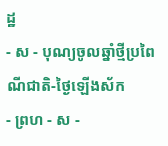ដ្ឋ
- ស - បុណ្យចូលឆ្នាំថ្មីប្រពៃណីជាតិ-ថ្ងៃឡើងស័ក
- ព្រហ - ស -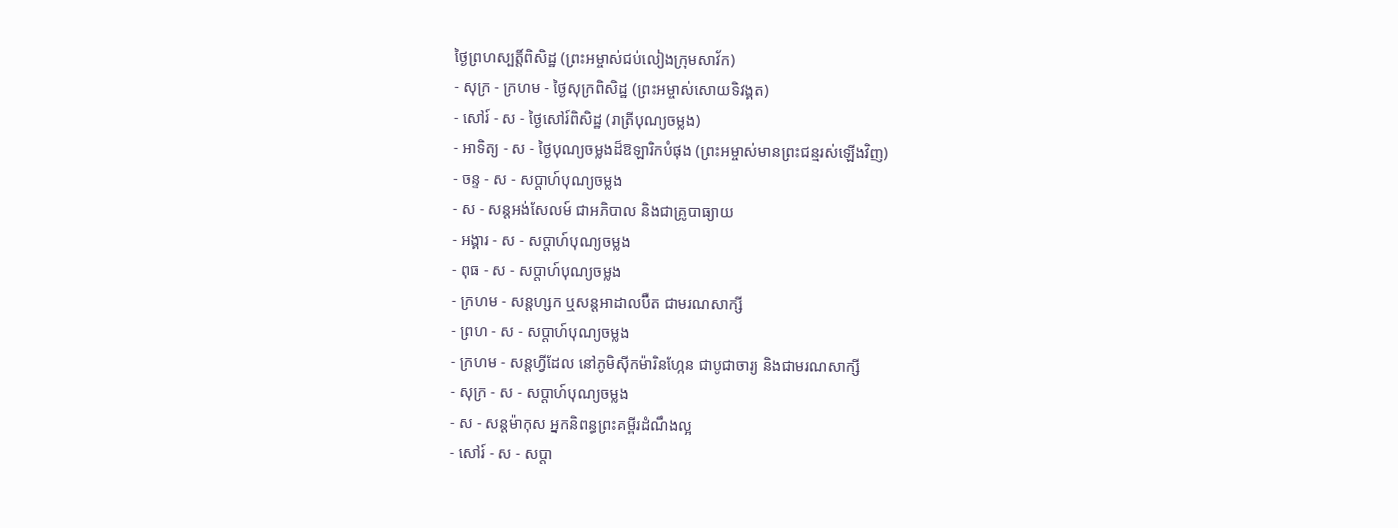ថ្ងៃព្រហស្បត្ដិ៍ពិសិដ្ឋ (ព្រះអម្ចាស់ជប់លៀងក្រុមសាវ័ក)
- សុក្រ - ក្រហម - ថ្ងៃសុក្រពិសិដ្ឋ (ព្រះអម្ចាស់សោយទិវង្គត)
- សៅរ៍ - ស - ថ្ងៃសៅរ៍ពិសិដ្ឋ (រាត្រីបុណ្យចម្លង)
- អាទិត្យ - ស - ថ្ងៃបុណ្យចម្លងដ៏ឱឡារិកបំផុង (ព្រះអម្ចាស់មានព្រះជន្មរស់ឡើងវិញ)
- ចន្ទ - ស - សប្ដាហ៍បុណ្យចម្លង
- ស - សន្ដអង់សែលម៍ ជាអភិបាល និងជាគ្រូបាធ្យាយ
- អង្គារ - ស - សប្ដាហ៍បុណ្យចម្លង
- ពុធ - ស - សប្ដាហ៍បុណ្យចម្លង
- ក្រហម - សន្ដហ្សក ឬសន្ដអាដាលប៊ឺត ជាមរណសាក្សី
- ព្រហ - ស - សប្ដាហ៍បុណ្យចម្លង
- ក្រហម - សន្ដហ្វីដែល នៅភូមិស៊ីកម៉ារិនហ្កែន ជាបូជាចារ្យ និងជាមរណសាក្សី
- សុក្រ - ស - សប្ដាហ៍បុណ្យចម្លង
- ស - សន្ដម៉ាកុស អ្នកនិពន្ធព្រះគម្ពីរដំណឹងល្អ
- សៅរ៍ - ស - សប្ដា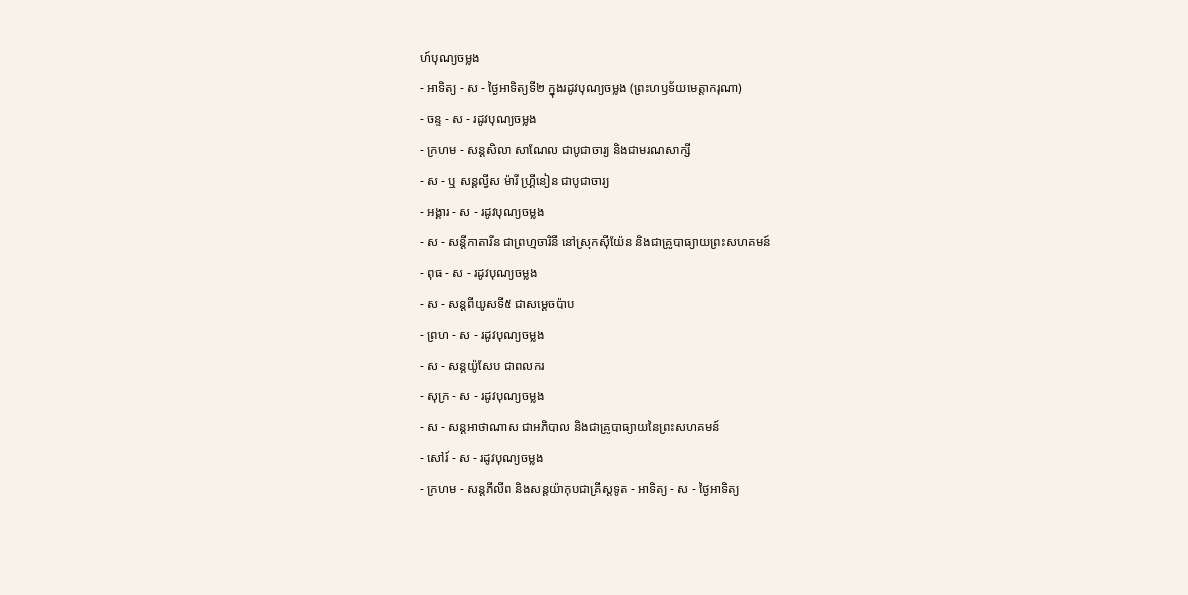ហ៍បុណ្យចម្លង
- អាទិត្យ - ស - ថ្ងៃអាទិត្យទី២ ក្នុងរដូវបុណ្យចម្លង (ព្រះហឫទ័យមេត្ដាករុណា)
- ចន្ទ - ស - រដូវបុណ្យចម្លង
- ក្រហម - សន្ដសិលា សាណែល ជាបូជាចារ្យ និងជាមរណសាក្សី
- ស - ឬ សន្ដល្វីស ម៉ារី ហ្គ្រីនៀន ជាបូជាចារ្យ
- អង្គារ - ស - រដូវបុណ្យចម្លង
- ស - សន្ដីកាតារីន ជាព្រហ្មចារិនី នៅស្រុកស៊ីយ៉ែន និងជាគ្រូបាធ្យាយព្រះសហគមន៍
- ពុធ - ស - រដូវបុណ្យចម្លង
- ស - សន្ដពីយូសទី៥ ជាសម្ដេចប៉ាប
- ព្រហ - ស - រដូវបុណ្យចម្លង
- ស - សន្ដយ៉ូសែប ជាពលករ
- សុក្រ - ស - រដូវបុណ្យចម្លង
- ស - សន្ដអាថាណាស ជាអភិបាល និងជាគ្រូបាធ្យាយនៃព្រះសហគមន៍
- សៅរ៍ - ស - រដូវបុណ្យចម្លង
- ក្រហម - សន្ដភីលីព និងសន្ដយ៉ាកុបជាគ្រីស្ដទូត - អាទិត្យ - ស - ថ្ងៃអាទិត្យ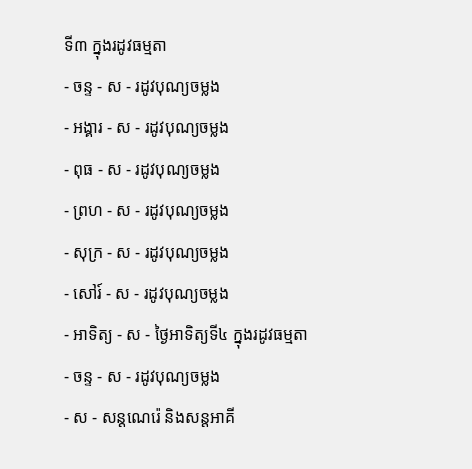ទី៣ ក្នុងរដូវធម្មតា
- ចន្ទ - ស - រដូវបុណ្យចម្លង
- អង្គារ - ស - រដូវបុណ្យចម្លង
- ពុធ - ស - រដូវបុណ្យចម្លង
- ព្រហ - ស - រដូវបុណ្យចម្លង
- សុក្រ - ស - រដូវបុណ្យចម្លង
- សៅរ៍ - ស - រដូវបុណ្យចម្លង
- អាទិត្យ - ស - ថ្ងៃអាទិត្យទី៤ ក្នុងរដូវធម្មតា
- ចន្ទ - ស - រដូវបុណ្យចម្លង
- ស - សន្ដណេរ៉េ និងសន្ដអាគី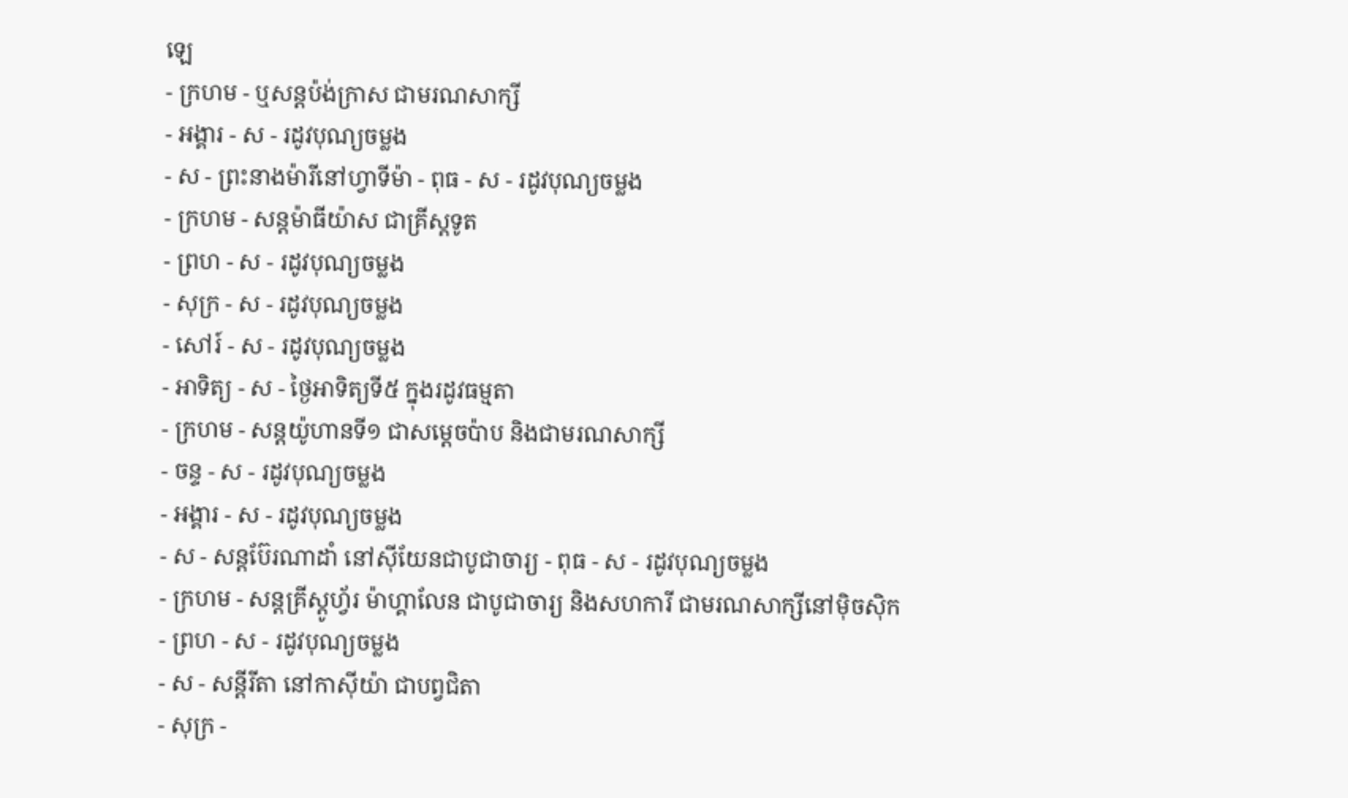ឡេ
- ក្រហម - ឬសន្ដប៉ង់ក្រាស ជាមរណសាក្សី
- អង្គារ - ស - រដូវបុណ្យចម្លង
- ស - ព្រះនាងម៉ារីនៅហ្វាទីម៉ា - ពុធ - ស - រដូវបុណ្យចម្លង
- ក្រហម - សន្ដម៉ាធីយ៉ាស ជាគ្រីស្ដទូត
- ព្រហ - ស - រដូវបុណ្យចម្លង
- សុក្រ - ស - រដូវបុណ្យចម្លង
- សៅរ៍ - ស - រដូវបុណ្យចម្លង
- អាទិត្យ - ស - ថ្ងៃអាទិត្យទី៥ ក្នុងរដូវធម្មតា
- ក្រហម - សន្ដយ៉ូហានទី១ ជាសម្ដេចប៉ាប និងជាមរណសាក្សី
- ចន្ទ - ស - រដូវបុណ្យចម្លង
- អង្គារ - ស - រដូវបុណ្យចម្លង
- ស - សន្ដប៊ែរណាដាំ នៅស៊ីយែនជាបូជាចារ្យ - ពុធ - ស - រដូវបុណ្យចម្លង
- ក្រហម - សន្ដគ្រីស្ដូហ្វ័រ ម៉ាហ្គាលែន ជាបូជាចារ្យ និងសហការី ជាមរណសាក្សីនៅម៉ិចស៊ិក
- ព្រហ - ស - រដូវបុណ្យចម្លង
- ស - សន្ដីរីតា នៅកាស៊ីយ៉ា ជាបព្វជិតា
- សុក្រ -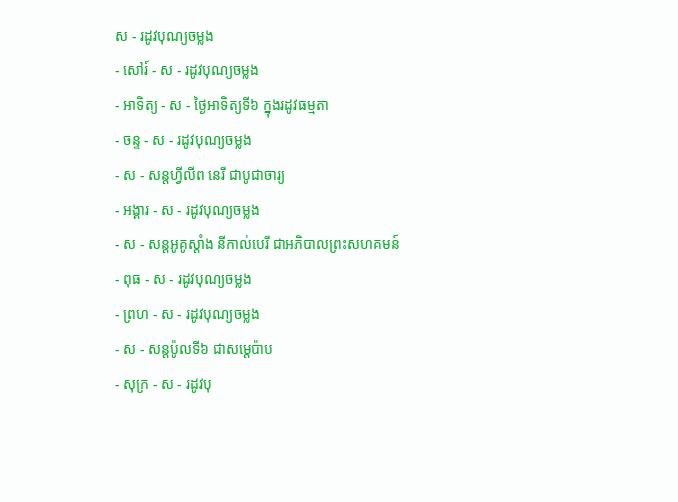ស - រដូវបុណ្យចម្លង
- សៅរ៍ - ស - រដូវបុណ្យចម្លង
- អាទិត្យ - ស - ថ្ងៃអាទិត្យទី៦ ក្នុងរដូវធម្មតា
- ចន្ទ - ស - រដូវបុណ្យចម្លង
- ស - សន្ដហ្វីលីព នេរី ជាបូជាចារ្យ
- អង្គារ - ស - រដូវបុណ្យចម្លង
- ស - សន្ដអូគូស្ដាំង នីកាល់បេរី ជាអភិបាលព្រះសហគមន៍
- ពុធ - ស - រដូវបុណ្យចម្លង
- ព្រហ - ស - រដូវបុណ្យចម្លង
- ស - សន្ដប៉ូលទី៦ ជាសម្ដេប៉ាប
- សុក្រ - ស - រដូវបុ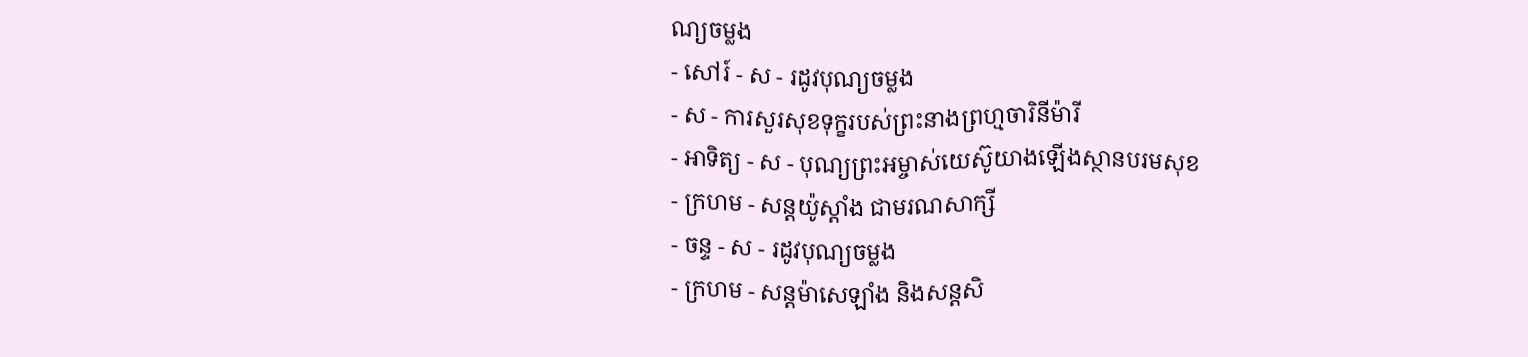ណ្យចម្លង
- សៅរ៍ - ស - រដូវបុណ្យចម្លង
- ស - ការសួរសុខទុក្ខរបស់ព្រះនាងព្រហ្មចារិនីម៉ារី
- អាទិត្យ - ស - បុណ្យព្រះអម្ចាស់យេស៊ូយាងឡើងស្ថានបរមសុខ
- ក្រហម - សន្ដយ៉ូស្ដាំង ជាមរណសាក្សី
- ចន្ទ - ស - រដូវបុណ្យចម្លង
- ក្រហម - សន្ដម៉ាសេឡាំង និងសន្ដសិ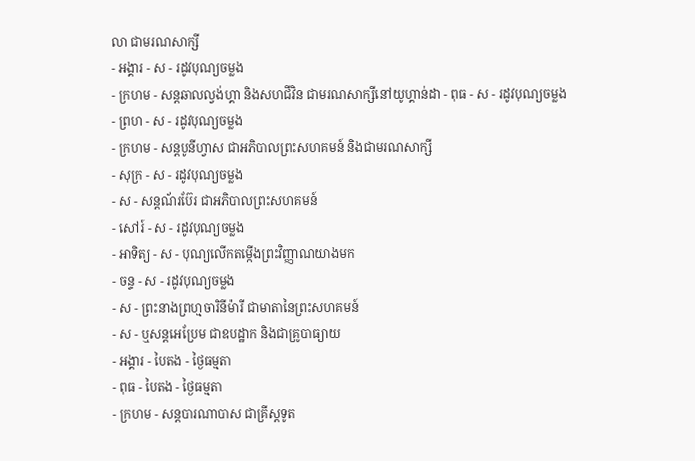លា ជាមរណសាក្សី
- អង្គារ - ស - រដូវបុណ្យចម្លង
- ក្រហម - សន្ដឆាលល្វង់ហ្គា និងសហជីវិន ជាមរណសាក្សីនៅយូហ្គាន់ដា - ពុធ - ស - រដូវបុណ្យចម្លង
- ព្រហ - ស - រដូវបុណ្យចម្លង
- ក្រហម - សន្ដបូនីហ្វាស ជាអភិបាលព្រះសហគមន៍ និងជាមរណសាក្សី
- សុក្រ - ស - រដូវបុណ្យចម្លង
- ស - សន្ដណ័រប៊ែរ ជាអភិបាលព្រះសហគមន៍
- សៅរ៍ - ស - រដូវបុណ្យចម្លង
- អាទិត្យ - ស - បុណ្យលើកតម្កើងព្រះវិញ្ញាណយាងមក
- ចន្ទ - ស - រដូវបុណ្យចម្លង
- ស - ព្រះនាងព្រហ្មចារិនីម៉ារី ជាមាតានៃព្រះសហគមន៍
- ស - ឬសន្ដអេប្រែម ជាឧបដ្ឋាក និងជាគ្រូបាធ្យាយ
- អង្គារ - បៃតង - ថ្ងៃធម្មតា
- ពុធ - បៃតង - ថ្ងៃធម្មតា
- ក្រហម - សន្ដបារណាបាស ជាគ្រីស្ដទូត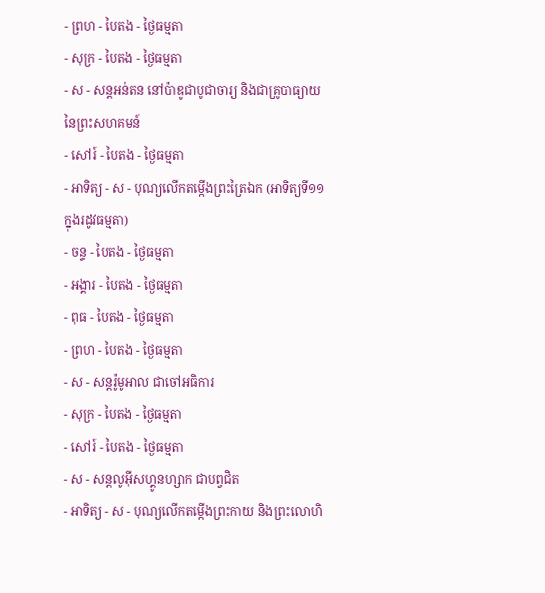- ព្រហ - បៃតង - ថ្ងៃធម្មតា
- សុក្រ - បៃតង - ថ្ងៃធម្មតា
- ស - សន្ដអន់តន នៅប៉ាឌូជាបូជាចារ្យ និងជាគ្រូបាធ្យាយនៃព្រះសហគមន៍
- សៅរ៍ - បៃតង - ថ្ងៃធម្មតា
- អាទិត្យ - ស - បុណ្យលើកតម្កើងព្រះត្រៃឯក (អាទិត្យទី១១ ក្នុងរដូវធម្មតា)
- ចន្ទ - បៃតង - ថ្ងៃធម្មតា
- អង្គារ - បៃតង - ថ្ងៃធម្មតា
- ពុធ - បៃតង - ថ្ងៃធម្មតា
- ព្រហ - បៃតង - ថ្ងៃធម្មតា
- ស - សន្ដរ៉ូមូអាល ជាចៅអធិការ
- សុក្រ - បៃតង - ថ្ងៃធម្មតា
- សៅរ៍ - បៃតង - ថ្ងៃធម្មតា
- ស - សន្ដលូអ៊ីសហ្គូនហ្សាក ជាបព្វជិត
- អាទិត្យ - ស - បុណ្យលើកតម្កើងព្រះកាយ និងព្រះលោហិ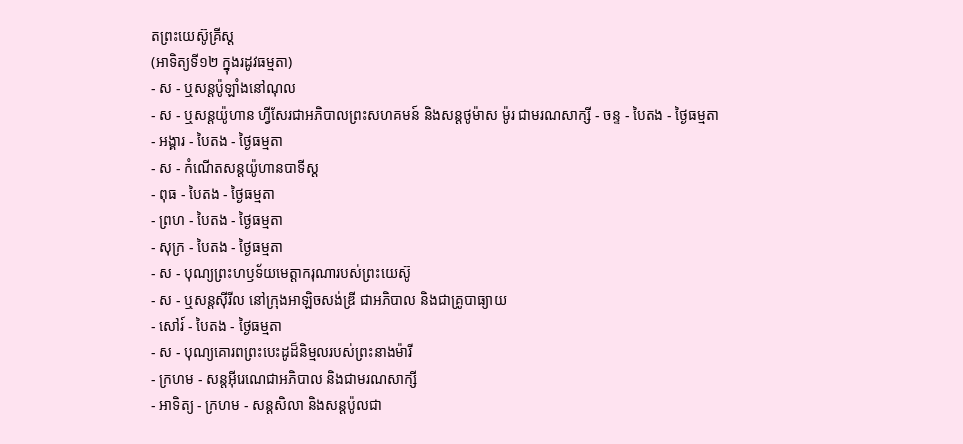តព្រះយេស៊ូគ្រីស្ដ
(អាទិត្យទី១២ ក្នុងរដូវធម្មតា)
- ស - ឬសន្ដប៉ូឡាំងនៅណុល
- ស - ឬសន្ដយ៉ូហាន ហ្វីសែរជាអភិបាលព្រះសហគមន៍ និងសន្ដថូម៉ាស ម៉ូរ ជាមរណសាក្សី - ចន្ទ - បៃតង - ថ្ងៃធម្មតា
- អង្គារ - បៃតង - ថ្ងៃធម្មតា
- ស - កំណើតសន្ដយ៉ូហានបាទីស្ដ
- ពុធ - បៃតង - ថ្ងៃធម្មតា
- ព្រហ - បៃតង - ថ្ងៃធម្មតា
- សុក្រ - បៃតង - ថ្ងៃធម្មតា
- ស - បុណ្យព្រះហឫទ័យមេត្ដាករុណារបស់ព្រះយេស៊ូ
- ស - ឬសន្ដស៊ីរីល នៅក្រុងអាឡិចសង់ឌ្រី ជាអភិបាល និងជាគ្រូបាធ្យាយ
- សៅរ៍ - បៃតង - ថ្ងៃធម្មតា
- ស - បុណ្យគោរពព្រះបេះដូដ៏និម្មលរបស់ព្រះនាងម៉ារី
- ក្រហម - សន្ដអ៊ីរេណេជាអភិបាល និងជាមរណសាក្សី
- អាទិត្យ - ក្រហម - សន្ដសិលា និងសន្ដប៉ូលជា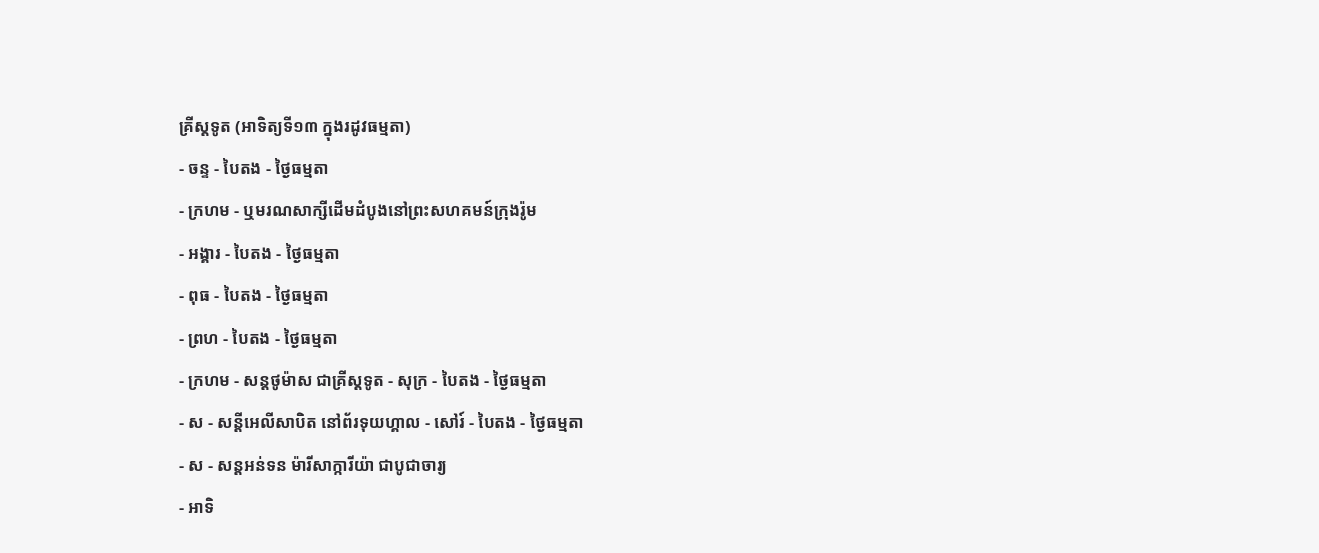គ្រីស្ដទូត (អាទិត្យទី១៣ ក្នុងរដូវធម្មតា)
- ចន្ទ - បៃតង - ថ្ងៃធម្មតា
- ក្រហម - ឬមរណសាក្សីដើមដំបូងនៅព្រះសហគមន៍ក្រុងរ៉ូម
- អង្គារ - បៃតង - ថ្ងៃធម្មតា
- ពុធ - បៃតង - ថ្ងៃធម្មតា
- ព្រហ - បៃតង - ថ្ងៃធម្មតា
- ក្រហម - សន្ដថូម៉ាស ជាគ្រីស្ដទូត - សុក្រ - បៃតង - ថ្ងៃធម្មតា
- ស - សន្ដីអេលីសាបិត នៅព័រទុយហ្គាល - សៅរ៍ - បៃតង - ថ្ងៃធម្មតា
- ស - សន្ដអន់ទន ម៉ារីសាក្ការីយ៉ា ជាបូជាចារ្យ
- អាទិ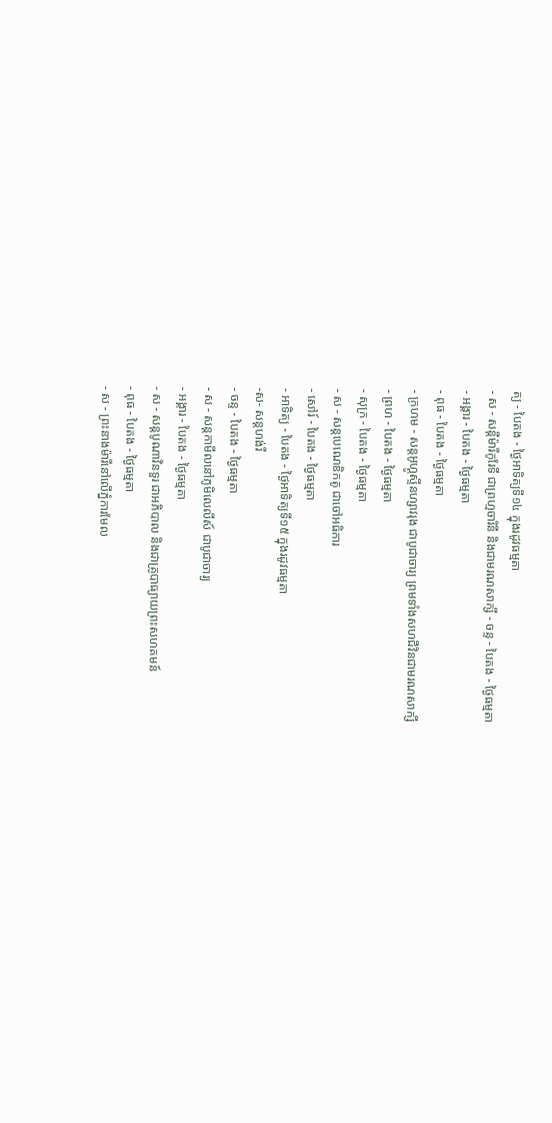ត្យ - បៃតង - ថ្ងៃអាទិត្យទី១៤ ក្នុងរដូវធម្មតា
- ស - សន្ដីម៉ារីកូរែទី ជាព្រហ្មចារិនី និងជាមរណសាក្សី - ចន្ទ - បៃតង - ថ្ងៃធម្មតា
- អង្គារ - បៃតង - ថ្ងៃធម្មតា
- ពុធ - បៃតង - ថ្ងៃធម្មតា
- ក្រហម - សន្ដអូហ្គូស្ទីនហ្សាវរុង ជាបូជាចារ្យ ព្រមទាំងសហជីវិនជាមរណសាក្សី
- ព្រហ - បៃតង - ថ្ងៃធម្មតា
- សុក្រ - បៃតង - ថ្ងៃធម្មតា
- ស - សន្ដបេណេឌិកតូ ជាចៅអធិការ
- សៅរ៍ - បៃតង - ថ្ងៃធម្មតា
- អាទិត្យ - បៃតង - ថ្ងៃអាទិត្យទី១៥ ក្នុងរដូវធម្មតា
-ស- សន្ដហង់រី
- ចន្ទ - បៃតង - ថ្ងៃធម្មតា
- ស - សន្ដកាមីលនៅភូមិលេលីស៍ ជាបូជាចារ្យ
- អង្គារ - បៃតង - ថ្ងៃធម្មតា
- ស - សន្ដបូណាវិនទួរ ជាអភិបាល និងជាគ្រូបាធ្យាយព្រះសហគមន៍
- ពុធ - បៃតង - ថ្ងៃធម្មតា
- ស - ព្រះនាងម៉ារីនៅលើភ្នំការមែល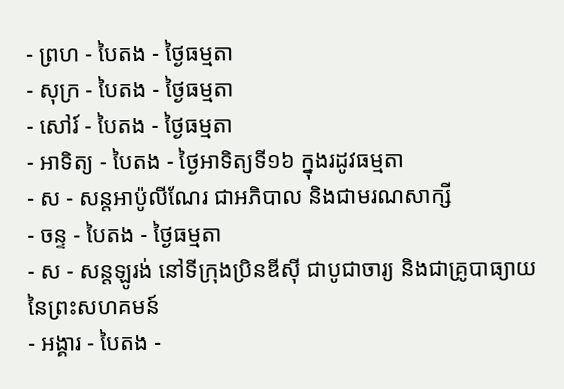- ព្រហ - បៃតង - ថ្ងៃធម្មតា
- សុក្រ - បៃតង - ថ្ងៃធម្មតា
- សៅរ៍ - បៃតង - ថ្ងៃធម្មតា
- អាទិត្យ - បៃតង - ថ្ងៃអាទិត្យទី១៦ ក្នុងរដូវធម្មតា
- ស - សន្ដអាប៉ូលីណែរ ជាអភិបាល និងជាមរណសាក្សី
- ចន្ទ - បៃតង - ថ្ងៃធម្មតា
- ស - សន្ដឡូរង់ នៅទីក្រុងប្រិនឌីស៊ី ជាបូជាចារ្យ និងជាគ្រូបាធ្យាយនៃព្រះសហគមន៍
- អង្គារ - បៃតង -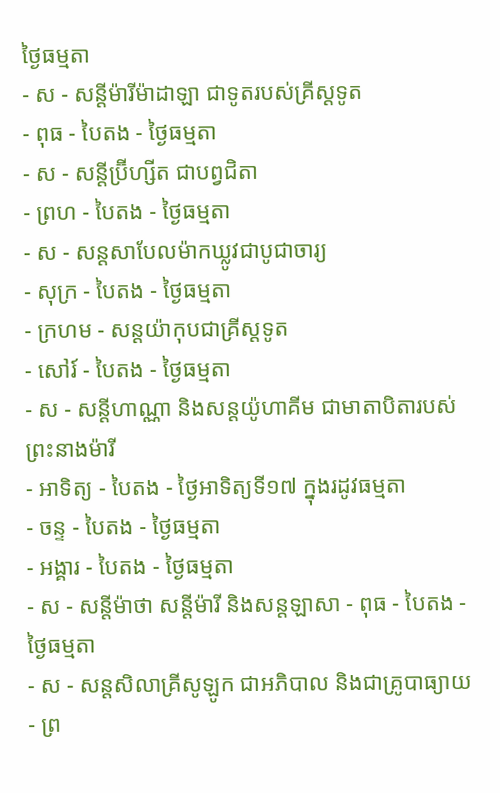ថ្ងៃធម្មតា
- ស - សន្ដីម៉ារីម៉ាដាឡា ជាទូតរបស់គ្រីស្ដទូត
- ពុធ - បៃតង - ថ្ងៃធម្មតា
- ស - សន្ដីប្រ៊ីហ្សីត ជាបព្វជិតា
- ព្រហ - បៃតង - ថ្ងៃធម្មតា
- ស - សន្ដសាបែលម៉ាកឃ្លូវជាបូជាចារ្យ
- សុក្រ - បៃតង - ថ្ងៃធម្មតា
- ក្រហម - សន្ដយ៉ាកុបជាគ្រីស្ដទូត
- សៅរ៍ - បៃតង - ថ្ងៃធម្មតា
- ស - សន្ដីហាណ្ណា និងសន្ដយ៉ូហាគីម ជាមាតាបិតារបស់ព្រះនាងម៉ារី
- អាទិត្យ - បៃតង - ថ្ងៃអាទិត្យទី១៧ ក្នុងរដូវធម្មតា
- ចន្ទ - បៃតង - ថ្ងៃធម្មតា
- អង្គារ - បៃតង - ថ្ងៃធម្មតា
- ស - សន្ដីម៉ាថា សន្ដីម៉ារី និងសន្ដឡាសា - ពុធ - បៃតង - ថ្ងៃធម្មតា
- ស - សន្ដសិលាគ្រីសូឡូក ជាអភិបាល និងជាគ្រូបាធ្យាយ
- ព្រ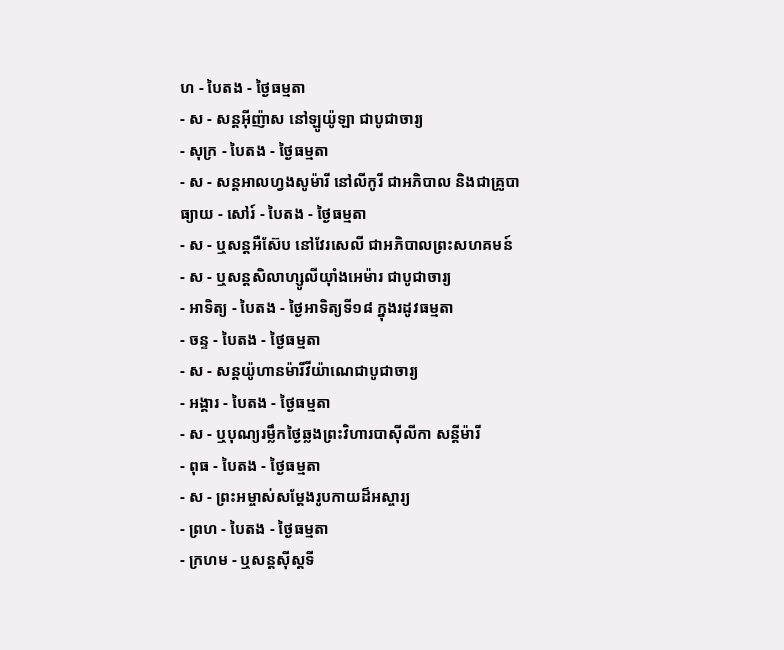ហ - បៃតង - ថ្ងៃធម្មតា
- ស - សន្ដអ៊ីញ៉ាស នៅឡូយ៉ូឡា ជាបូជាចារ្យ
- សុក្រ - បៃតង - ថ្ងៃធម្មតា
- ស - សន្ដអាលហ្វងសូម៉ារី នៅលីកូរី ជាអភិបាល និងជាគ្រូបាធ្យាយ - សៅរ៍ - បៃតង - ថ្ងៃធម្មតា
- ស - ឬសន្ដអឺស៊ែប នៅវែរសេលី ជាអភិបាលព្រះសហគមន៍
- ស - ឬសន្ដសិលាហ្សូលីយ៉ាំងអេម៉ារ ជាបូជាចារ្យ
- អាទិត្យ - បៃតង - ថ្ងៃអាទិត្យទី១៨ ក្នុងរដូវធម្មតា
- ចន្ទ - បៃតង - ថ្ងៃធម្មតា
- ស - សន្ដយ៉ូហានម៉ារីវីយ៉ាណេជាបូជាចារ្យ
- អង្គារ - បៃតង - ថ្ងៃធម្មតា
- ស - ឬបុណ្យរម្លឹកថ្ងៃឆ្លងព្រះវិហារបាស៊ីលីកា សន្ដីម៉ារី
- ពុធ - បៃតង - ថ្ងៃធម្មតា
- ស - ព្រះអម្ចាស់សម្ដែងរូបកាយដ៏អស្ចារ្យ
- ព្រហ - បៃតង - ថ្ងៃធម្មតា
- ក្រហម - ឬសន្ដស៊ីស្ដទី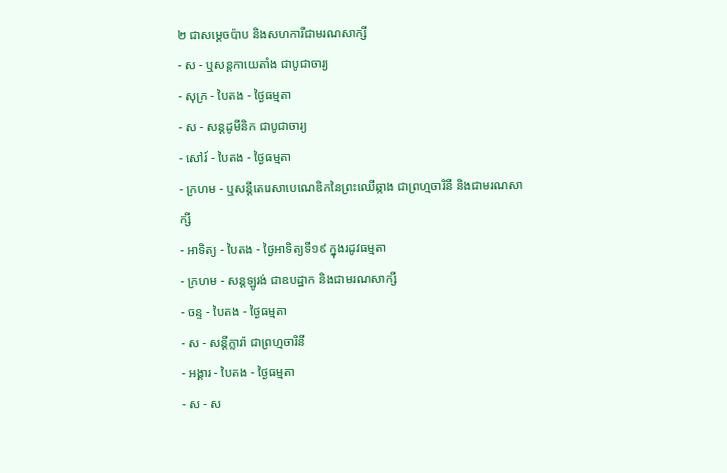២ ជាសម្ដេចប៉ាប និងសហការីជាមរណសាក្សី
- ស - ឬសន្ដកាយេតាំង ជាបូជាចារ្យ
- សុក្រ - បៃតង - ថ្ងៃធម្មតា
- ស - សន្ដដូមីនិក ជាបូជាចារ្យ
- សៅរ៍ - បៃតង - ថ្ងៃធម្មតា
- ក្រហម - ឬសន្ដីតេរេសាបេណេឌិកនៃព្រះឈើឆ្កាង ជាព្រហ្មចារិនី និងជាមរណសាក្សី
- អាទិត្យ - បៃតង - ថ្ងៃអាទិត្យទី១៩ ក្នុងរដូវធម្មតា
- ក្រហម - សន្ដឡូរង់ ជាឧបដ្ឋាក និងជាមរណសាក្សី
- ចន្ទ - បៃតង - ថ្ងៃធម្មតា
- ស - សន្ដីក្លារ៉ា ជាព្រហ្មចារិនី
- អង្គារ - បៃតង - ថ្ងៃធម្មតា
- ស - ស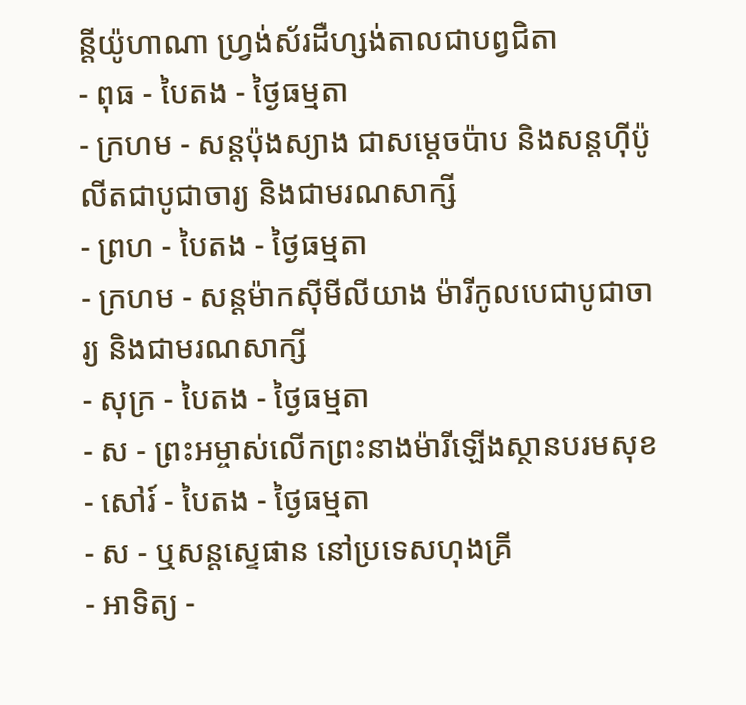ន្ដីយ៉ូហាណា ហ្វ្រង់ស័រដឺហ្សង់តាលជាបព្វជិតា
- ពុធ - បៃតង - ថ្ងៃធម្មតា
- ក្រហម - សន្ដប៉ុងស្យាង ជាសម្ដេចប៉ាប និងសន្ដហ៊ីប៉ូលីតជាបូជាចារ្យ និងជាមរណសាក្សី
- ព្រហ - បៃតង - ថ្ងៃធម្មតា
- ក្រហម - សន្ដម៉ាកស៊ីមីលីយាង ម៉ារីកូលបេជាបូជាចារ្យ និងជាមរណសាក្សី
- សុក្រ - បៃតង - ថ្ងៃធម្មតា
- ស - ព្រះអម្ចាស់លើកព្រះនាងម៉ារីឡើងស្ថានបរមសុខ
- សៅរ៍ - បៃតង - ថ្ងៃធម្មតា
- ស - ឬសន្ដស្ទេផាន នៅប្រទេសហុងគ្រី
- អាទិត្យ -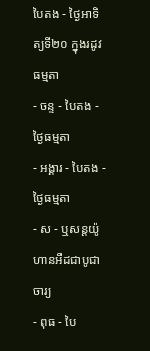បៃតង - ថ្ងៃអាទិត្យទី២០ ក្នុងរដូវធម្មតា
- ចន្ទ - បៃតង - ថ្ងៃធម្មតា
- អង្គារ - បៃតង - ថ្ងៃធម្មតា
- ស - ឬសន្ដយ៉ូហានអឺដជាបូជាចារ្យ
- ពុធ - បៃ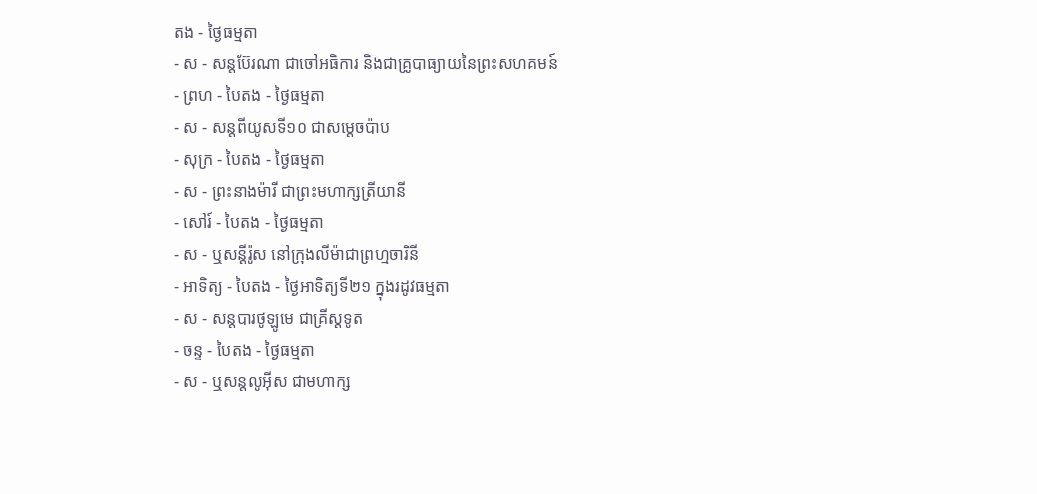តង - ថ្ងៃធម្មតា
- ស - សន្ដប៊ែរណា ជាចៅអធិការ និងជាគ្រូបាធ្យាយនៃព្រះសហគមន៍
- ព្រហ - បៃតង - ថ្ងៃធម្មតា
- ស - សន្ដពីយូសទី១០ ជាសម្ដេចប៉ាប
- សុក្រ - បៃតង - ថ្ងៃធម្មតា
- ស - ព្រះនាងម៉ារី ជាព្រះមហាក្សត្រីយានី
- សៅរ៍ - បៃតង - ថ្ងៃធម្មតា
- ស - ឬសន្ដីរ៉ូស នៅក្រុងលីម៉ាជាព្រហ្មចារិនី
- អាទិត្យ - បៃតង - ថ្ងៃអាទិត្យទី២១ ក្នុងរដូវធម្មតា
- ស - សន្ដបារថូឡូមេ ជាគ្រីស្ដទូត
- ចន្ទ - បៃតង - ថ្ងៃធម្មតា
- ស - ឬសន្ដលូអ៊ីស ជាមហាក្ស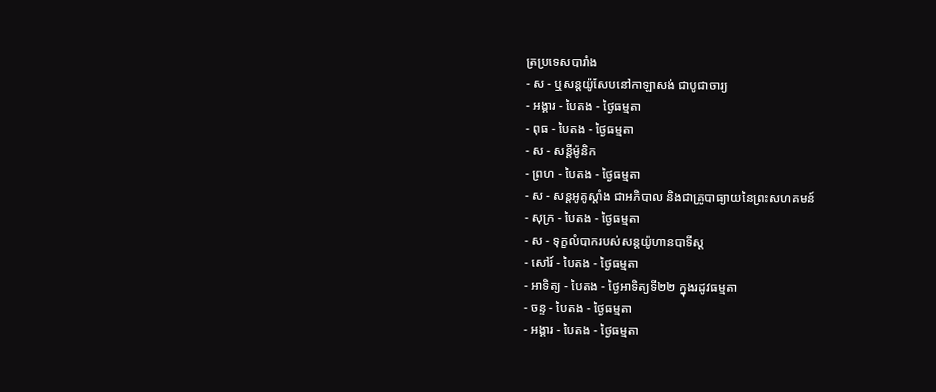ត្រប្រទេសបារាំង
- ស - ឬសន្ដយ៉ូសែបនៅកាឡាសង់ ជាបូជាចារ្យ
- អង្គារ - បៃតង - ថ្ងៃធម្មតា
- ពុធ - បៃតង - ថ្ងៃធម្មតា
- ស - សន្ដីម៉ូនិក
- ព្រហ - បៃតង - ថ្ងៃធម្មតា
- ស - សន្ដអូគូស្ដាំង ជាអភិបាល និងជាគ្រូបាធ្យាយនៃព្រះសហគមន៍
- សុក្រ - បៃតង - ថ្ងៃធម្មតា
- ស - ទុក្ខលំបាករបស់សន្ដយ៉ូហានបាទីស្ដ
- សៅរ៍ - បៃតង - ថ្ងៃធម្មតា
- អាទិត្យ - បៃតង - ថ្ងៃអាទិត្យទី២២ ក្នុងរដូវធម្មតា
- ចន្ទ - បៃតង - ថ្ងៃធម្មតា
- អង្គារ - បៃតង - ថ្ងៃធម្មតា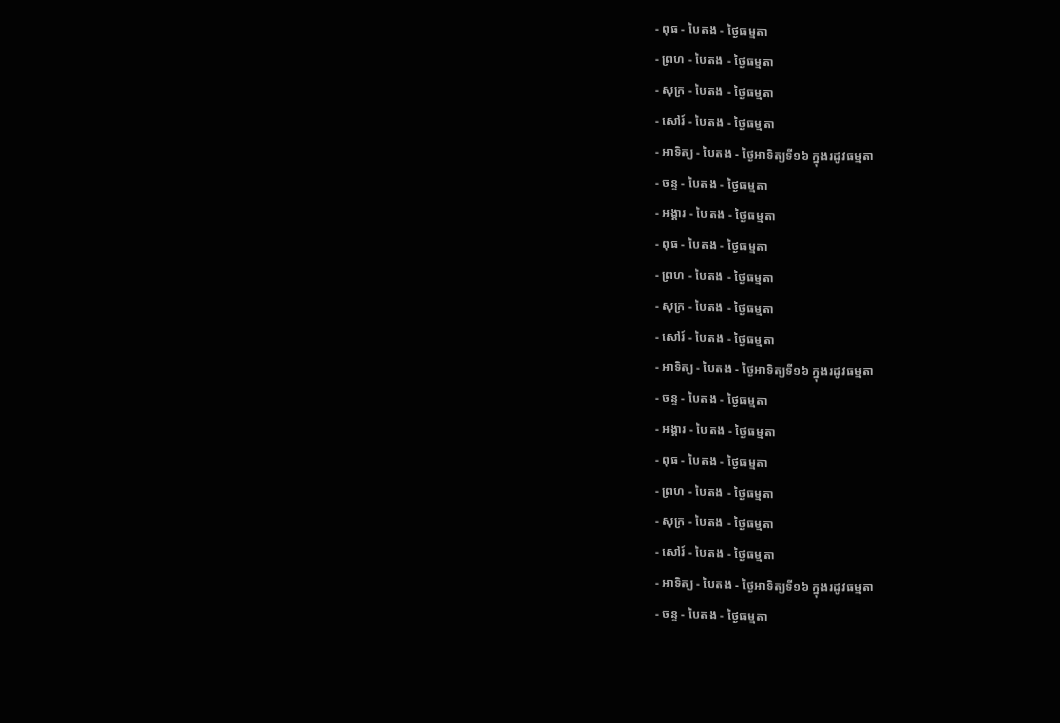- ពុធ - បៃតង - ថ្ងៃធម្មតា
- ព្រហ - បៃតង - ថ្ងៃធម្មតា
- សុក្រ - បៃតង - ថ្ងៃធម្មតា
- សៅរ៍ - បៃតង - ថ្ងៃធម្មតា
- អាទិត្យ - បៃតង - ថ្ងៃអាទិត្យទី១៦ ក្នុងរដូវធម្មតា
- ចន្ទ - បៃតង - ថ្ងៃធម្មតា
- អង្គារ - បៃតង - ថ្ងៃធម្មតា
- ពុធ - បៃតង - ថ្ងៃធម្មតា
- ព្រហ - បៃតង - ថ្ងៃធម្មតា
- សុក្រ - បៃតង - ថ្ងៃធម្មតា
- សៅរ៍ - បៃតង - ថ្ងៃធម្មតា
- អាទិត្យ - បៃតង - ថ្ងៃអាទិត្យទី១៦ ក្នុងរដូវធម្មតា
- ចន្ទ - បៃតង - ថ្ងៃធម្មតា
- អង្គារ - បៃតង - ថ្ងៃធម្មតា
- ពុធ - បៃតង - ថ្ងៃធម្មតា
- ព្រហ - បៃតង - ថ្ងៃធម្មតា
- សុក្រ - បៃតង - ថ្ងៃធម្មតា
- សៅរ៍ - បៃតង - ថ្ងៃធម្មតា
- អាទិត្យ - បៃតង - ថ្ងៃអាទិត្យទី១៦ ក្នុងរដូវធម្មតា
- ចន្ទ - បៃតង - ថ្ងៃធម្មតា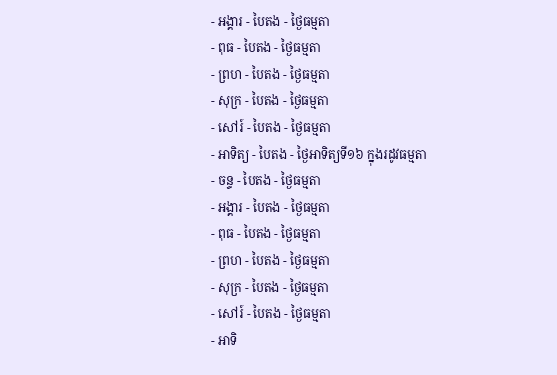- អង្គារ - បៃតង - ថ្ងៃធម្មតា
- ពុធ - បៃតង - ថ្ងៃធម្មតា
- ព្រហ - បៃតង - ថ្ងៃធម្មតា
- សុក្រ - បៃតង - ថ្ងៃធម្មតា
- សៅរ៍ - បៃតង - ថ្ងៃធម្មតា
- អាទិត្យ - បៃតង - ថ្ងៃអាទិត្យទី១៦ ក្នុងរដូវធម្មតា
- ចន្ទ - បៃតង - ថ្ងៃធម្មតា
- អង្គារ - បៃតង - ថ្ងៃធម្មតា
- ពុធ - បៃតង - ថ្ងៃធម្មតា
- ព្រហ - បៃតង - ថ្ងៃធម្មតា
- សុក្រ - បៃតង - ថ្ងៃធម្មតា
- សៅរ៍ - បៃតង - ថ្ងៃធម្មតា
- អាទិ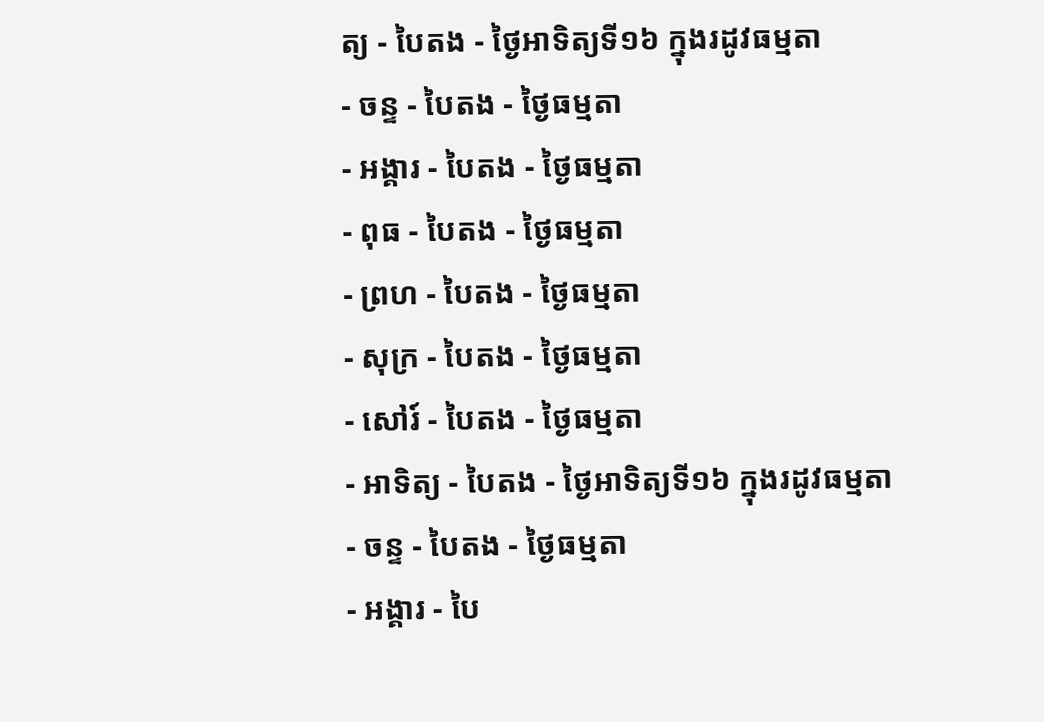ត្យ - បៃតង - ថ្ងៃអាទិត្យទី១៦ ក្នុងរដូវធម្មតា
- ចន្ទ - បៃតង - ថ្ងៃធម្មតា
- អង្គារ - បៃតង - ថ្ងៃធម្មតា
- ពុធ - បៃតង - ថ្ងៃធម្មតា
- ព្រហ - បៃតង - ថ្ងៃធម្មតា
- សុក្រ - បៃតង - ថ្ងៃធម្មតា
- សៅរ៍ - បៃតង - ថ្ងៃធម្មតា
- អាទិត្យ - បៃតង - ថ្ងៃអាទិត្យទី១៦ ក្នុងរដូវធម្មតា
- ចន្ទ - បៃតង - ថ្ងៃធម្មតា
- អង្គារ - បៃ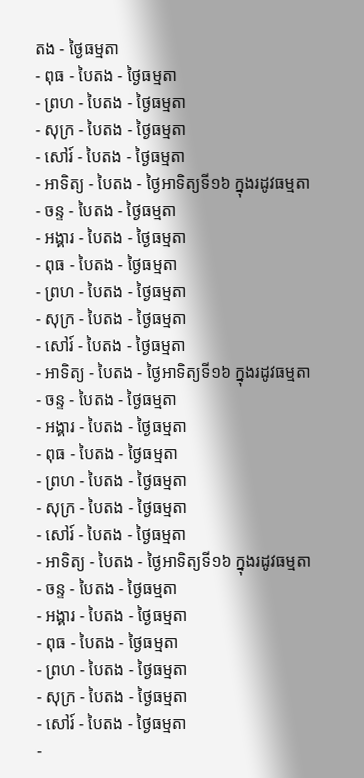តង - ថ្ងៃធម្មតា
- ពុធ - បៃតង - ថ្ងៃធម្មតា
- ព្រហ - បៃតង - ថ្ងៃធម្មតា
- សុក្រ - បៃតង - ថ្ងៃធម្មតា
- សៅរ៍ - បៃតង - ថ្ងៃធម្មតា
- អាទិត្យ - បៃតង - ថ្ងៃអាទិត្យទី១៦ ក្នុងរដូវធម្មតា
- ចន្ទ - បៃតង - ថ្ងៃធម្មតា
- អង្គារ - បៃតង - ថ្ងៃធម្មតា
- ពុធ - បៃតង - ថ្ងៃធម្មតា
- ព្រហ - បៃតង - ថ្ងៃធម្មតា
- សុក្រ - បៃតង - ថ្ងៃធម្មតា
- សៅរ៍ - បៃតង - ថ្ងៃធម្មតា
- អាទិត្យ - បៃតង - ថ្ងៃអាទិត្យទី១៦ ក្នុងរដូវធម្មតា
- ចន្ទ - បៃតង - ថ្ងៃធម្មតា
- អង្គារ - បៃតង - ថ្ងៃធម្មតា
- ពុធ - បៃតង - ថ្ងៃធម្មតា
- ព្រហ - បៃតង - ថ្ងៃធម្មតា
- សុក្រ - បៃតង - ថ្ងៃធម្មតា
- សៅរ៍ - បៃតង - ថ្ងៃធម្មតា
- អាទិត្យ - បៃតង - ថ្ងៃអាទិត្យទី១៦ ក្នុងរដូវធម្មតា
- ចន្ទ - បៃតង - ថ្ងៃធម្មតា
- អង្គារ - បៃតង - ថ្ងៃធម្មតា
- ពុធ - បៃតង - ថ្ងៃធម្មតា
- ព្រហ - បៃតង - ថ្ងៃធម្មតា
- សុក្រ - បៃតង - ថ្ងៃធម្មតា
- សៅរ៍ - បៃតង - ថ្ងៃធម្មតា
-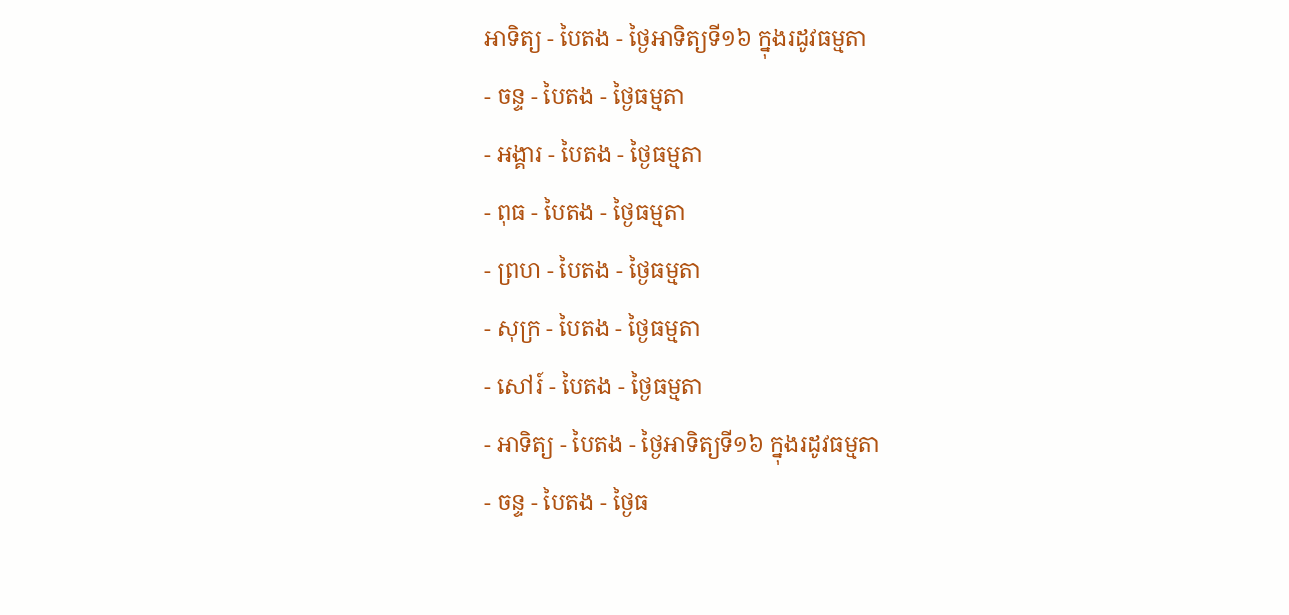អាទិត្យ - បៃតង - ថ្ងៃអាទិត្យទី១៦ ក្នុងរដូវធម្មតា
- ចន្ទ - បៃតង - ថ្ងៃធម្មតា
- អង្គារ - បៃតង - ថ្ងៃធម្មតា
- ពុធ - បៃតង - ថ្ងៃធម្មតា
- ព្រហ - បៃតង - ថ្ងៃធម្មតា
- សុក្រ - បៃតង - ថ្ងៃធម្មតា
- សៅរ៍ - បៃតង - ថ្ងៃធម្មតា
- អាទិត្យ - បៃតង - ថ្ងៃអាទិត្យទី១៦ ក្នុងរដូវធម្មតា
- ចន្ទ - បៃតង - ថ្ងៃធ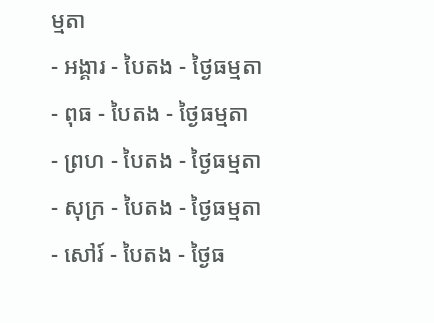ម្មតា
- អង្គារ - បៃតង - ថ្ងៃធម្មតា
- ពុធ - បៃតង - ថ្ងៃធម្មតា
- ព្រហ - បៃតង - ថ្ងៃធម្មតា
- សុក្រ - បៃតង - ថ្ងៃធម្មតា
- សៅរ៍ - បៃតង - ថ្ងៃធ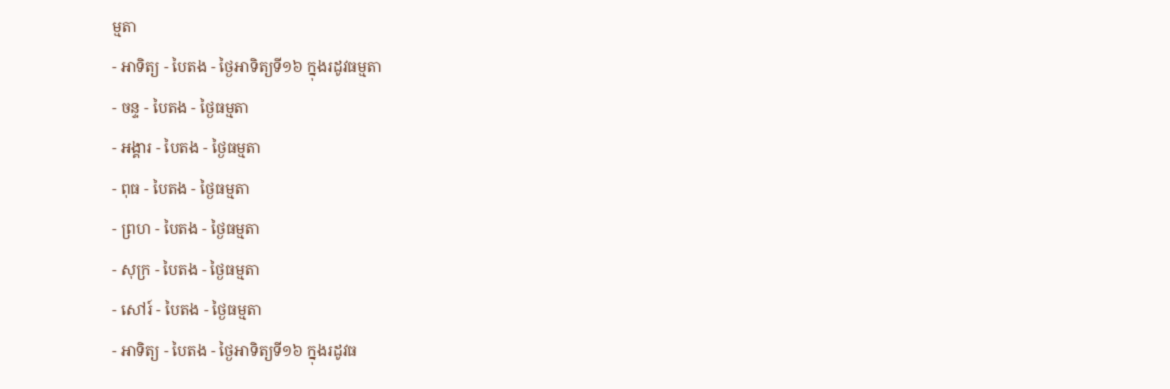ម្មតា
- អាទិត្យ - បៃតង - ថ្ងៃអាទិត្យទី១៦ ក្នុងរដូវធម្មតា
- ចន្ទ - បៃតង - ថ្ងៃធម្មតា
- អង្គារ - បៃតង - ថ្ងៃធម្មតា
- ពុធ - បៃតង - ថ្ងៃធម្មតា
- ព្រហ - បៃតង - ថ្ងៃធម្មតា
- សុក្រ - បៃតង - ថ្ងៃធម្មតា
- សៅរ៍ - បៃតង - ថ្ងៃធម្មតា
- អាទិត្យ - បៃតង - ថ្ងៃអាទិត្យទី១៦ ក្នុងរដូវធ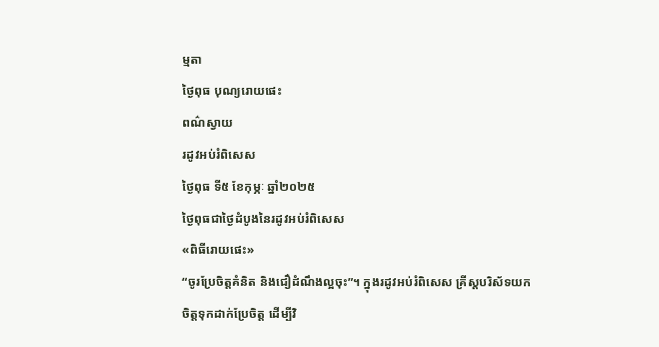ម្មតា
ថ្ងៃពុធ បុណ្យរោយផេះ
ពណ៌ស្វាយ
រដូវអប់រំពិសេស
ថ្ងៃពុធ ទី៥ ខែកុម្ភៈ ឆ្នាំ២០២៥
ថ្ងៃពុធជាថ្ងៃដំបូងនៃរដូវអប់រំពិសេស
«ពិធីរោយផេះ»
“ចូរប្រែចិត្តគំនិត និងជឿដំណឹងល្អចុះ”។ ក្នុងរដូវអប់រំពិសេស គ្រីស្តបរិស័ទយកចិត្តទុកដាក់ប្រែចិត្ត ដើម្បីវិ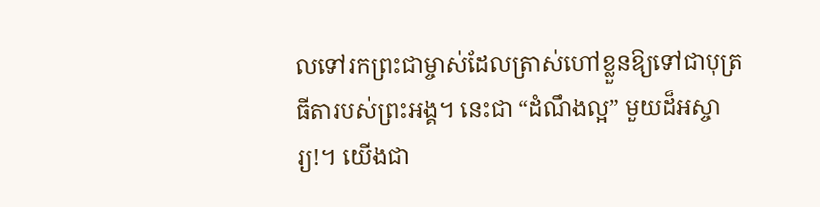លទៅរកព្រះជាម្ចាស់ដែលត្រាស់ហៅខ្លួនឱ្យទៅជាបុត្រធីតារបស់ព្រះអង្គ។ នេះជា “ដំណឹងល្អ” មួយដ៏អស្ចារ្យ!។ យើងជា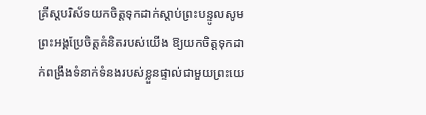គ្រីស្តបរិស័ទយកចិត្តទុកដាក់ស្តាប់ព្រះបន្ទូលសូមព្រះអង្គប្រែចិត្តគំនិតរបស់យើង ឱ្យយកចិត្តទុកដាក់ពង្រឹងទំនាក់ទំនងរបស់ខ្លួនផ្ទាល់ជាមួយព្រះយេ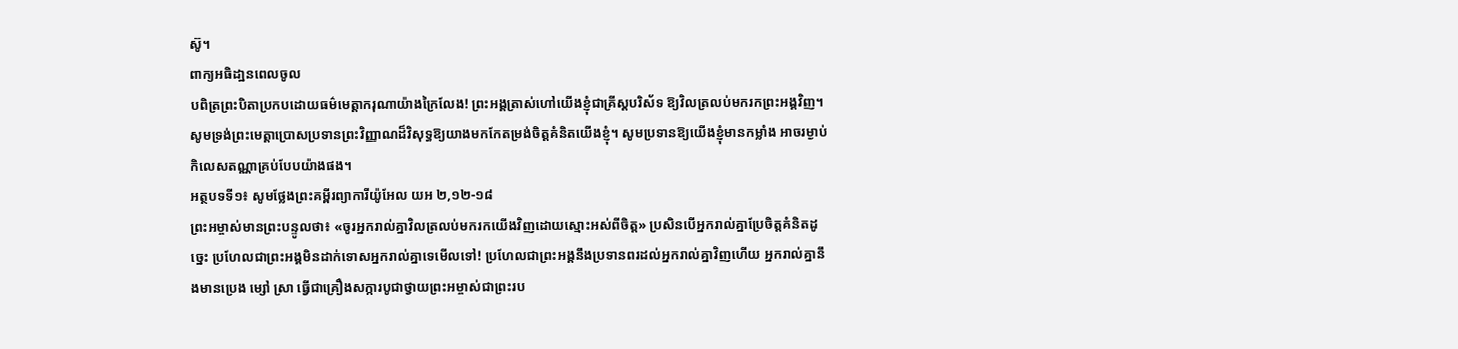ស៊ូ។
ពាក្យអធិដា្ឋនពេលចូល
បពិត្រព្រះបិតាប្រកបដោយធម៌មេត្តាករុណាយ៉ាងក្រៃលែង! ព្រះអង្គត្រាស់ហៅយើងខ្ញុំជាគ្រីស្តបរិស័ទ ឱ្យវិលត្រលប់មករកព្រះអង្គវិញ។ សូមទ្រង់ព្រះមេត្តាប្រោសប្រទានព្រះវិញ្ញាណដ៏វិសុទ្ធឱ្យយាងមកកែតម្រង់ចិត្តគំនិតយើងខ្ញុំ។ សូមប្រទានឱ្យយើងខ្ញុំមានកម្លាំង អាចរម្ងាប់កិលេសតណ្ណាគ្រប់បែបយ៉ាងផង។
អត្ថបទទី១៖ សូមថ្លែងព្រះគម្ពីរព្យាការីយ៉ូអែល យអ ២,១២-១៨
ព្រះអម្ចាស់មានព្រះបន្ទូលថា៖ «ចូរអ្នករាល់គ្នាវិលត្រលប់មករកយើងវិញដោយស្មោះអស់ពីចិត្ត» ប្រសិនបើអ្នករាល់គ្នាប្រែចិត្តគំនិតដូច្នេះ ប្រហែលជាព្រះអង្គមិនដាក់ទោសអ្នករាល់គ្នាទេមើលទៅ! ប្រហែលជាព្រះអង្គនឹងប្រទានពរដល់អ្នករាល់គ្នាវិញហើយ អ្នករាល់គ្នានឹងមានប្រេង ម្សៅ ស្រា ធ្វើជាគ្រឿងសក្ការបូជាថ្វាយព្រះអម្ចាស់ជាព្រះរប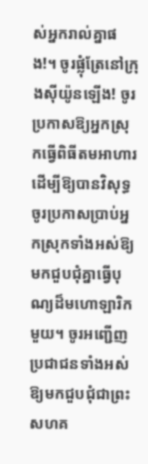ស់អ្នករាល់គ្នាផង!។ ចូរផ្លុំត្រែនៅក្រុងស៊ីយ៉ូនឡើង! ចូរប្រកាសឱ្យអ្នកស្រុកធ្វើពិធីតមអាហារដើម្បីឱ្យបានវិសុទ្ធ ចូរប្រកាសប្រាប់អ្នកស្រុកទាំងអស់ឱ្យមកជួបជុំគ្នាធ្វើបុណ្យដ៏មហោឡារិកមួយ។ ចូរអញ្ជើញប្រជាជនទាំងអស់ឱ្យមកជួបជុំជាព្រះសហគ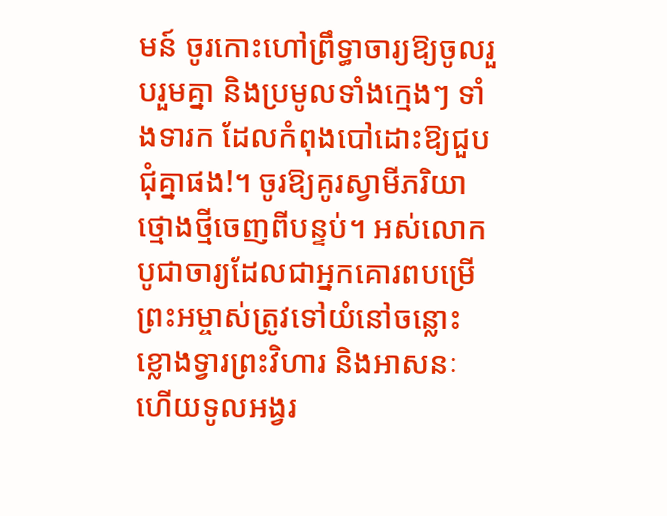មន៍ ចូរកោះហៅព្រឹទ្ធាចារ្យឱ្យចូលរួបរួមគ្នា និងប្រមូលទាំងក្មេងៗ ទាំងទារក ដែលកំពុងបៅដោះឱ្យជួបជុំគ្នាផង!។ ចូរឱ្យគូរស្វាមីភរិយាថ្មោងថ្មីចេញពីបន្ទប់។ អស់លោកបូជាចារ្យដែលជាអ្នកគោរពបម្រើព្រះអម្ចាស់ត្រូវទៅយំនៅចន្លោះខ្លោងទ្វារព្រះវិហារ និងអាសនៈ ហើយទូលអង្វរ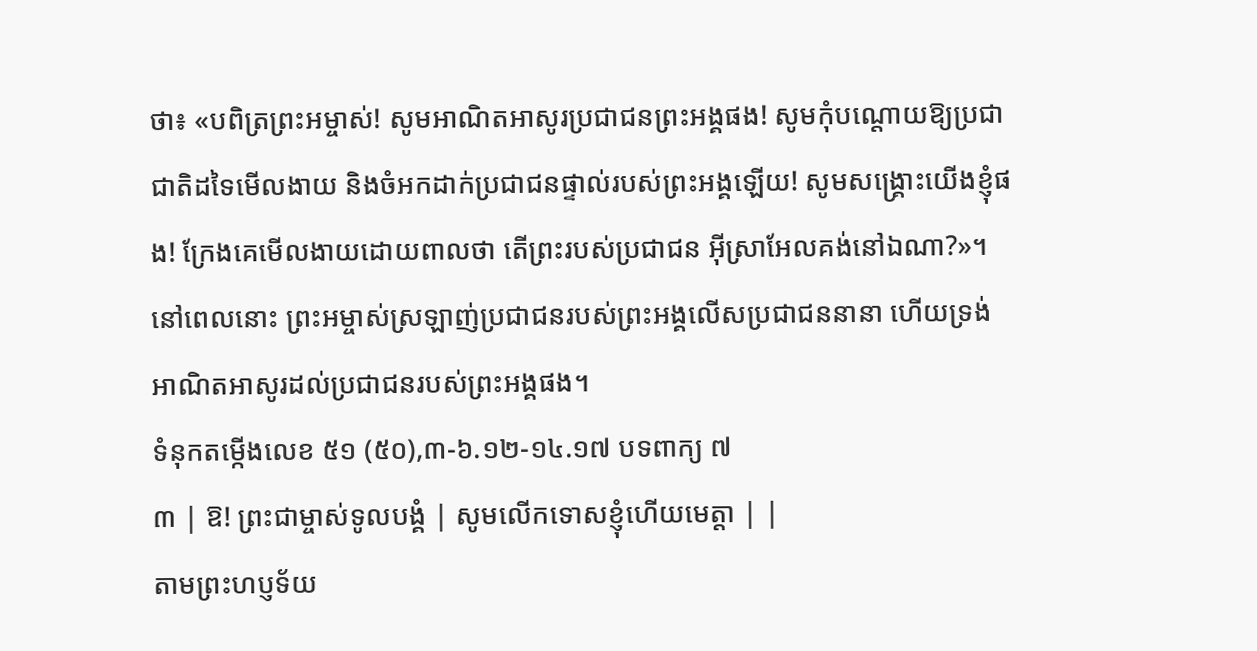ថា៖ «បពិត្រព្រះអម្ចាស់! សូមអាណិតអាសូរប្រជាជនព្រះអង្គផង! សូមកុំបណ្តោយឱ្យប្រជាជាតិដទៃមើលងាយ និងចំអកដាក់ប្រជាជនផ្ទាល់របស់ព្រះអង្គឡើយ! សូមសង្រ្គោះយើងខ្ញុំផង! ក្រែងគេមើលងាយដោយពាលថា តើព្រះរបស់ប្រជាជន អ៊ីស្រាអែលគង់នៅឯណា?»។ នៅពេលនោះ ព្រះអម្ចាស់ស្រឡាញ់ប្រជាជនរបស់ព្រះអង្គលើសប្រជាជននានា ហើយទ្រង់អាណិតអាសូរដល់ប្រជាជនរបស់ព្រះអង្គផង។
ទំនុកតម្កើងលេខ ៥១ (៥០),៣-៦.១២-១៤.១៧ បទពាក្យ ៧
៣ | ឱ! ព្រះជាម្ចាស់ទូលបង្គំ | សូមលើកទោសខ្ញុំហើយមេត្តា | |
តាមព្រះហប្ញទ័យ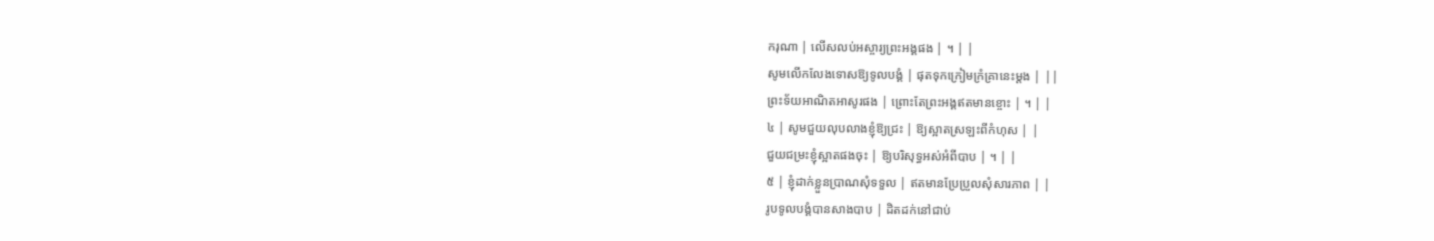ករុណា | លើសលប់អស្ចារ្យព្រះអង្គផង | ។ | |
សូមលើកលែងទោសឱ្យទូលបង្គំ | ផុតទុកក្រៀមក្រំគ្រានេះម្តង | ||
ព្រះទ័យអាណិតអាសូរផង | ព្រោះតែព្រះអង្គឥតមានខ្ចោះ | ។ | |
៤ | សូមជួយលុបលាងខ្ញុំឱ្យជ្រះ | ឱ្យស្អាតស្រឡះពីកំហុស | |
ជួយជម្រះខ្ញុំស្អាតផងចុះ | ឱ្យបរិសុទ្ធអស់អំពីបាប | ។ | |
៥ | ខ្ញុំដាក់ខ្លួនប្រាណសុំទទួល | ឥតមានប្រែប្រួលសុំសារភាព | |
រូបទូលបង្គំបានសាងបាប | ដិតដក់នៅជាប់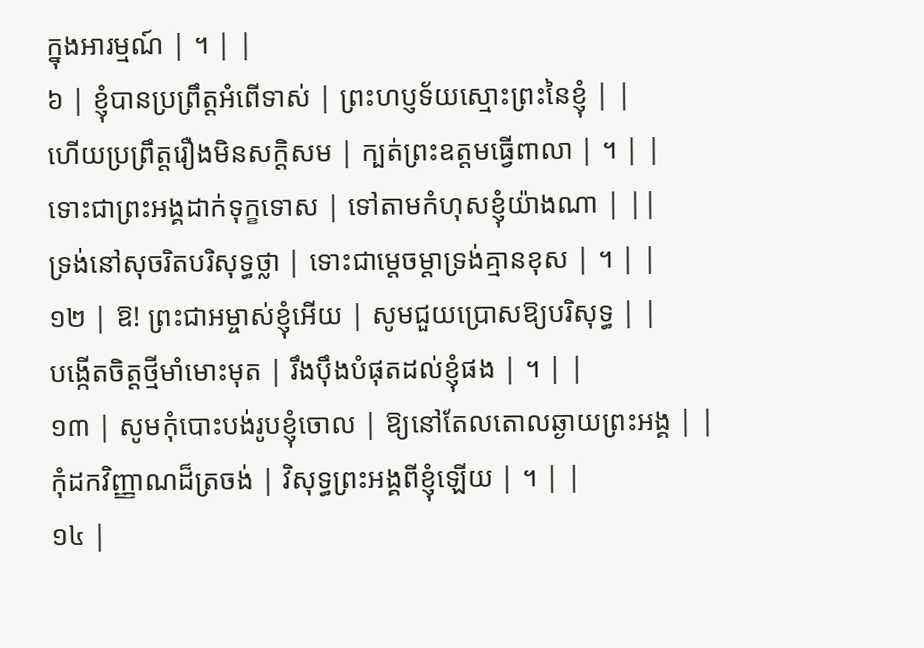ក្នុងអារម្មណ៍ | ។ | |
៦ | ខ្ញុំបានប្រព្រឹត្តអំពើទាស់ | ព្រះហប្ញទ័យស្មោះព្រះនៃខ្ញុំ | |
ហើយប្រព្រឹត្តរឿងមិនសក្តិសម | ក្បត់ព្រះឧត្តមធ្វើពាលា | ។ | |
ទោះជាព្រះអង្គដាក់ទុក្ខទោស | ទៅតាមកំហុសខ្ញុំយ៉ាងណា | ||
ទ្រង់នៅសុចរិតបរិសុទ្ធថ្លា | ទោះជាម្តេចម្តាទ្រង់គ្មានខុស | ។ | |
១២ | ឱ! ព្រះជាអម្ចាស់ខ្ញុំអើយ | សូមជួយប្រោសឱ្យបរិសុទ្ធ | |
បង្កើតចិត្តថ្មីមាំមោះមុត | រឹងប៉ឹងបំផុតដល់ខ្ញុំផង | ។ | |
១៣ | សូមកុំបោះបង់រូបខ្ញុំចោល | ឱ្យនៅតែលតោលឆ្ងាយព្រះអង្គ | |
កុំដកវិញ្ញាណដ៏ត្រចង់ | វិសុទ្ធព្រះអង្គពីខ្ញុំឡើយ | ។ | |
១៤ |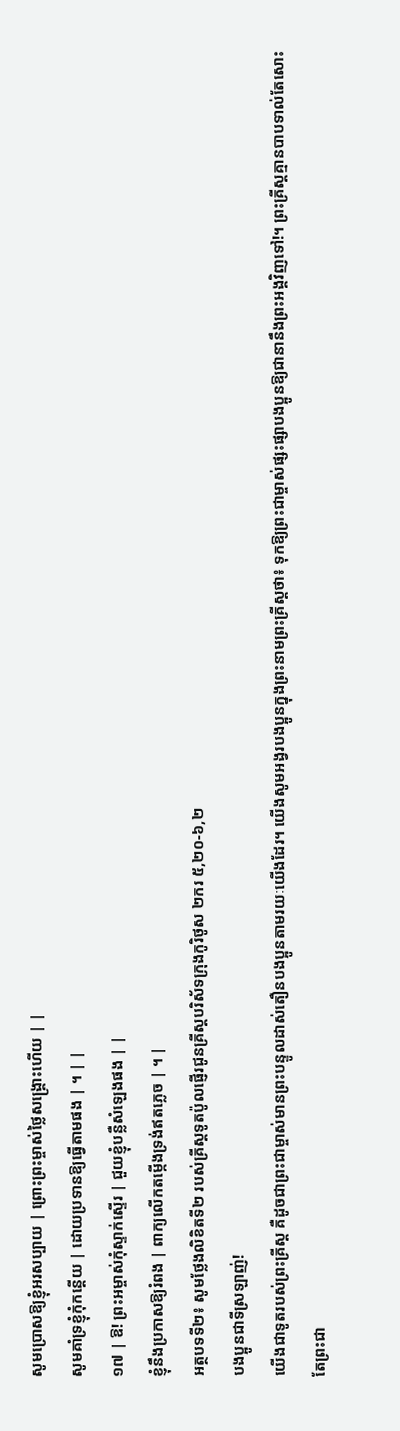សូមប្រោសឱ្យខ្ញុំអរសប្បាយ | ព្រោះព្រះម្ចាស់ថ្លៃសង្រ្គោះហើយ | |
សូមគាំទ្រខ្ញុំកុំកន្តើយ | ដោយប្រទានឱ្យធ្វើតាមផង | ។ | |
១៧ | ឱ! ព្រះអម្ចាស់កុំស្ទាក់ស្ទើរ | ជួយខ្ញុំបន្លឺសំឡេងផង | |
ខ្ញុំនឹងប្រកាសឱ្យរំពង | ពាក្យលើកតម្កើងទ្រង់ឥតភ្លេច | ។ |
អត្ថបទទី២៖ សូមថ្លែងលិខិតទី២ របស់គ្រីស្តទូតប៉ូលផ្ញើរជូនគ្រីស្តបរិស័ទក្រុងកូរិថូស ២ករ ៥,២០-៦,២
បងប្អូនជាទីស្រឡាញ់!
យើងជាទូតរបស់ព្រះគ្រីស្ត គឺដូចជាព្រះជាម្ចាស់មានព្រះបន្ទូលដាស់តឿនបងប្អូនតាមរយៈយើងដែរ។ យើងសូមអង្វរបងប្អូនក្នុងព្រះនាមព្រះគ្រីស្តថា៖ ទុកឱ្យព្រះជាម្ចាស់ផ្សះផ្សាបងប្អូនឱ្យជានានឹងព្រះអង្គវិញទៅ!។ ព្រះគ្រីស្តគ្មានបាបទាល់តែសោះ តែព្រះជា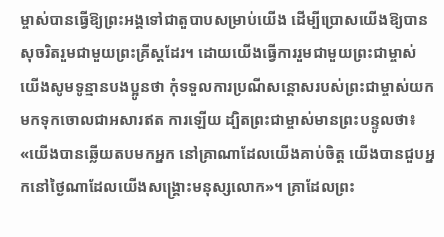ម្ចាស់បានធ្វើឱ្យព្រះអង្គទៅជាតួបាបសម្រាប់យើង ដើម្បីប្រោសយើងឱ្យបានសុចរិតរួមជាមួយព្រះគ្រីស្តដែរ។ ដោយយើងធ្វើការរួមជាមួយព្រះជាម្ចាស់ យើងសូមទូន្មានបងប្អូនថា កុំទទួលការប្រណីសន្តោសរបស់ព្រះជាម្ចាស់យកមកទុកចោលជាអសារឥត ការឡើយ ដ្បិតព្រះជាម្ចាស់មានព្រះបន្ទូលថា៖ «យើងបានឆ្លើយតបមកអ្នក នៅគ្រាណាដែលយើងគាប់ចិត្ត យើងបានជួបអ្នកនៅថ្ងៃណាដែលយើងសង្រ្គោះមនុស្សលោក»។ គ្រាដែលព្រះ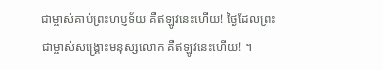ជាម្ចាស់គាប់ព្រះហប្ញទ័យ គឺឥឡូវនេះហើយ! ថ្ងៃដែលព្រះជាម្ចាស់សង្រ្គោះមនុស្សលោក គឺឥឡូវនេះហើយ! ។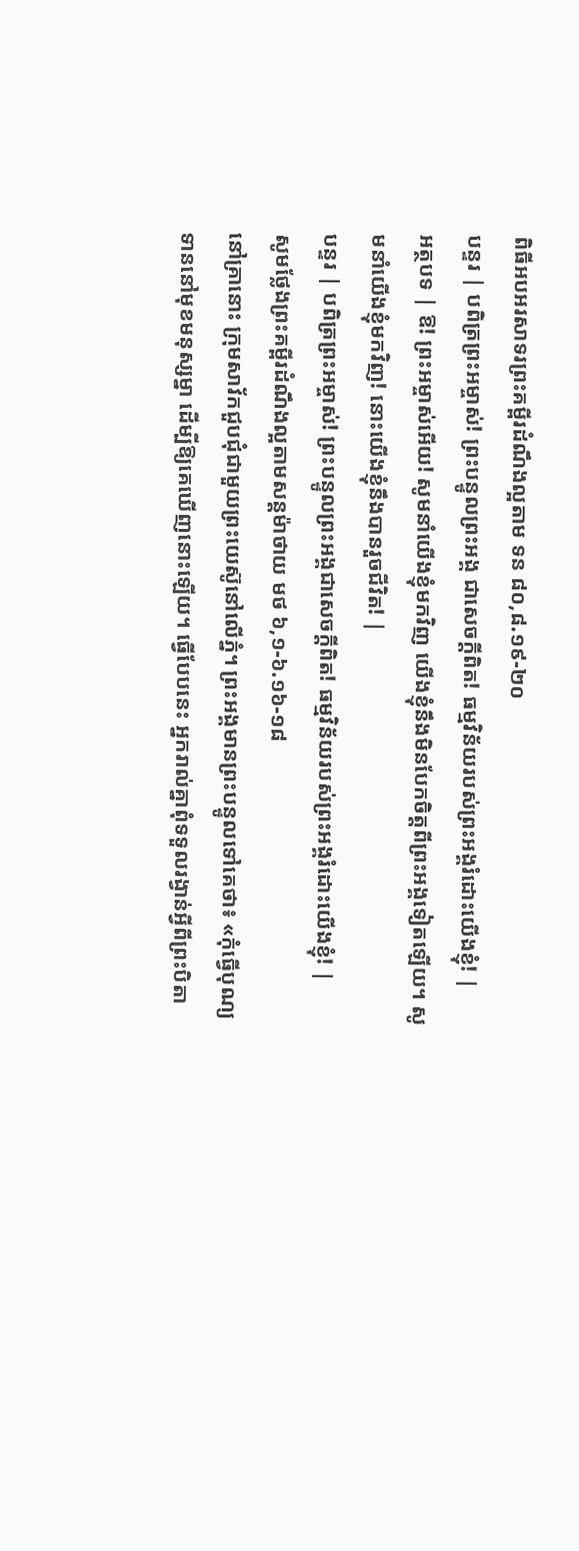ពិធីអបអរសាទរព្រះគម្ពីរដំណឹងល្អតាម ទន ៨០,៨.១៩-២០
បន្ទរ | បពិត្រព្រះអម្ចាស់! ព្រះបន្ទូលព្រះអង្គ ជាសេចក្តីពិត! ធម្មវិន័យរបស់ព្រះអង្គរំដោះយើងខ្ញុំ! |
អត្ថបទ | ឱ! ព្រះអម្ចាស់អើយ! សូមនាំយើងខ្ញុំមកវិញ យើងខ្ញុំនឹងមិនបែកចិត្តពីព្រះអង្គទៀតឡើយ។ សូមនាំយើងខ្ញុំមកវិញ! នោះយើងខ្ញុំនឹងបានរួចជីវិត! |
បន្ទរ | បពិត្រព្រះអម្ចាស់! ព្រះបន្ទូលព្រះអង្គជាសេចក្តីពិត! ធម្មវិន័យរបស់ព្រះអង្គរំដោះយើងខ្ញុំ! |
សូមថ្លែងព្រះគម្ពីរដំណឹងល្អតាមសន្តម៉ាថាយ មថ ៦,១-៦.១៦-១៨
នៅគ្រានោះ ក្រុមសាវ័កជួបជុំជាមួយព្រះយេស៊ូនៅលើភ្នំ។ ព្រះអង្គមានព្រះបន្ទូលទៅគេថា៖ «កុំធ្វើបុណ្យទាននៅមុខមនុស្សម្នា ដើម្បីឱ្យគេឃើញនោះឡើយ។ ធ្វើបែបនេះ អ្នករាល់គ្នាពុំទទួលរង្វាន់អ្វីពីព្រះបិតា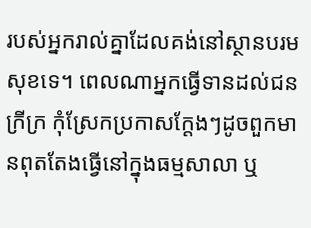របស់អ្នករាល់គ្នាដែលគង់នៅស្ថានបរមសុខទេ។ ពេលណាអ្នកធ្វើទានដល់ជនក្រីក្រ កុំស្រែកប្រកាសក្តែងៗដូចពួកមានពុតតែងធ្វើនៅក្នុងធម្មសាលា ឬ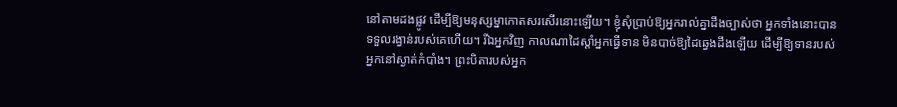នៅតាមដងផ្លូវ ដើម្បីឱ្យមនុស្សម្នាកោតសរសើរនោះឡើយ។ ខ្ញុំសុំប្រាប់ឱ្យអ្នករាល់គ្នាដឹងច្បាស់ថា អ្នកទាំងនោះបានទទួលរង្វាន់របស់គេហើយ។ រីឯអ្នកវិញ កាលណាដៃស្តាំអ្នកធ្វើទាន មិនបាច់ឱ្យដៃឆ្វេងដឹងឡើយ ដើម្បីឱ្យទានរបស់អ្នកនៅស្ងាត់កំបាំង។ ព្រះបិតារបស់អ្នក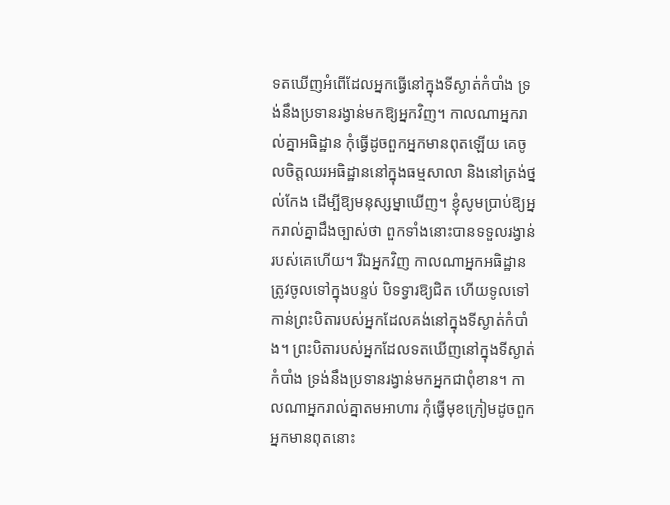ទតឃើញអំពើដែលអ្នកធ្វើនៅក្នុងទីស្ងាត់កំបាំង ទ្រង់នឹងប្រទានរង្វាន់មកឱ្យអ្នកវិញ។ កាលណាអ្នករាល់គ្នាអធិដ្ឋាន កុំធ្វើដូចពួកអ្នកមានពុតឡើយ គេចូលចិត្តឈរអធិដ្ឋាននៅក្នុងធម្មសាលា និងនៅត្រង់ថ្នល់កែង ដើម្បីឱ្យមនុស្សម្នាឃើញ។ ខ្ញុំសូមប្រាប់ឱ្យអ្នករាល់គ្នាដឹងច្បាស់ថា ពួកទាំងនោះបានទទួលរង្វាន់របស់គេហើយ។ រីឯអ្នកវិញ កាលណាអ្នកអធិដ្ឋានត្រូវចូលទៅក្នុងបន្ទប់ បិទទ្វារឱ្យជិត ហើយទូលទៅកាន់ព្រះបិតារបស់អ្នកដែលគង់នៅក្នុងទីស្ងាត់កំបាំង។ ព្រះបិតារបស់អ្នកដែលទតឃើញនៅក្នុងទីស្ងាត់កំបាំង ទ្រង់នឹងប្រទានរង្វាន់មកអ្នកជាពុំខាន។ កាលណាអ្នករាល់គ្នាតមអាហារ កុំធ្វើមុខក្រៀមដូចពួកអ្នកមានពុតនោះ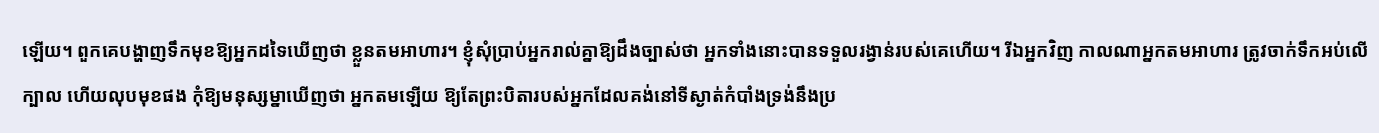ឡើយ។ ពួកគេបង្ហាញទឹកមុខឱ្យអ្នកដទៃឃើញថា ខ្លួនតមអាហារ។ ខ្ញុំសុំប្រាប់អ្នករាល់គ្នាឱ្យដឹងច្បាស់ថា អ្នកទាំងនោះបានទទួលរង្វាន់របស់គេហើយ។ រីឯអ្នកវិញ កាលណាអ្នកតមអាហារ ត្រូវចាក់ទឹកអប់លើក្បាល ហើយលុបមុខផង កុំឱ្យមនុស្សម្នាឃើញថា អ្នកតមឡើយ ឱ្យតែព្រះបិតារបស់អ្នកដែលគង់នៅទីស្ងាត់កំបាំងទ្រង់នឹងប្រ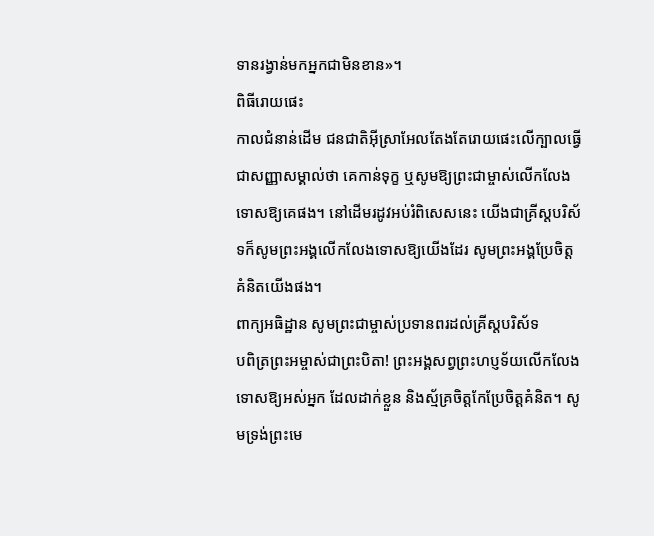ទានរង្វាន់មកអ្នកជាមិនខាន»។
ពិធីរោយផេះ
កាលជំនាន់ដើម ជនជាតិអ៊ីស្រាអែលតែងតែរោយផេះលើក្បាលធ្វើជាសញ្ញាសម្គាល់ថា គេកាន់ទុក្ខ ឬសូមឱ្យព្រះជាម្ចាស់លើកលែងទោសឱ្យគេផង។ នៅដើមរដូវអប់រំពិសេសនេះ យើងជាគ្រីស្តបរិស័ទក៏សូមព្រះអង្គលើកលែងទោសឱ្យយើងដែរ សូមព្រះអង្គប្រែចិត្តគំនិតយើងផង។
ពាក្យអធិដ្ឋាន សូមព្រះជាម្ចាស់ប្រទានពរដល់គ្រីស្តបរិស័ទ
បពិត្រព្រះអម្ចាស់ជាព្រះបិតា! ព្រះអង្គសព្វព្រះហប្ញទ័យលើកលែងទោសឱ្យអស់អ្នក ដែលដាក់ខ្លួន និងស្ម័គ្រចិត្តកែប្រែចិត្តគំនិត។ សូមទ្រង់ព្រះមេ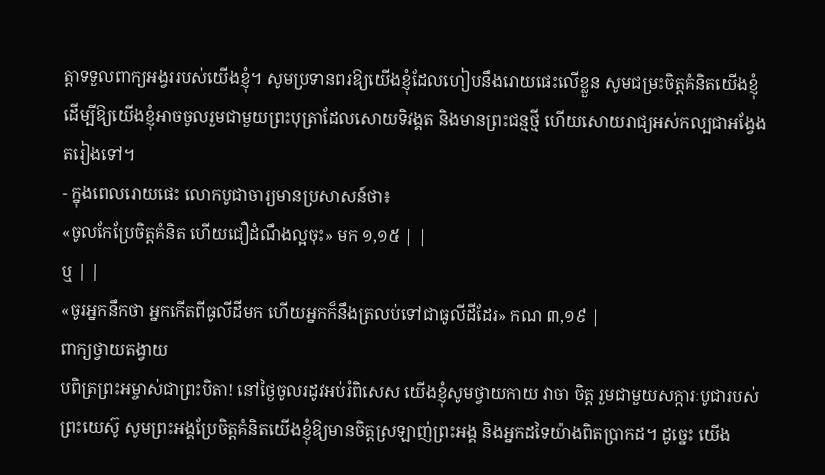ត្តាទទួលពាក្យអង្វររបស់យើងខ្ញុំ។ សូមប្រទានពរឱ្យយើងខ្ញុំដែលហៀបនឹងរោយផេះលើខ្លួន សូមជម្រះចិត្តគំនិតយើងខ្ញុំ ដើម្បីឱ្យយើងខ្ញុំអាចចូលរួមជាមួយព្រះបុត្រាដែលសោយទិវង្គត និងមានព្រះជន្មថ្មី ហើយសោយរាជ្យអស់កល្បជាអង្វែងតរៀងទៅ។
- ក្នុងពេលរោយផេះ លោកបូជាចារ្យមានប្រសាសន៍ថា៖
«ចូលកែប្រែចិត្តគំនិត ហើយជឿដំណឹងល្អចុះ» មក ១,១៥ | |
ឬ | |
«ចូរអ្នកនឹកថា អ្នកកើតពីធូលីដីមក ហើយអ្នកក៏នឹងត្រលប់ទៅជាធូលីដីដែរ» កណ ៣,១៩ |
ពាក្យថ្វាយតង្វាយ
បពិត្រព្រះអម្ចាស់ជាព្រះបិតា! នៅថ្ងៃចូលរដូវអប់រំពិសេស យើងខ្ញុំសូមថ្វាយកាយ វាចា ចិត្ត រួមជាមួយសក្ការៈបូជារបស់ព្រះយេស៊ូ សូមព្រះអង្គប្រែចិត្តគំនិតយើងខ្ញុំឱ្យមានចិត្តស្រឡាញ់ព្រះអង្គ និងអ្នកដទៃយ៉ាងពិតប្រាកដ។ ដូច្នេះ យើង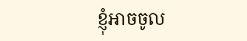ខ្ញុំអាចចូល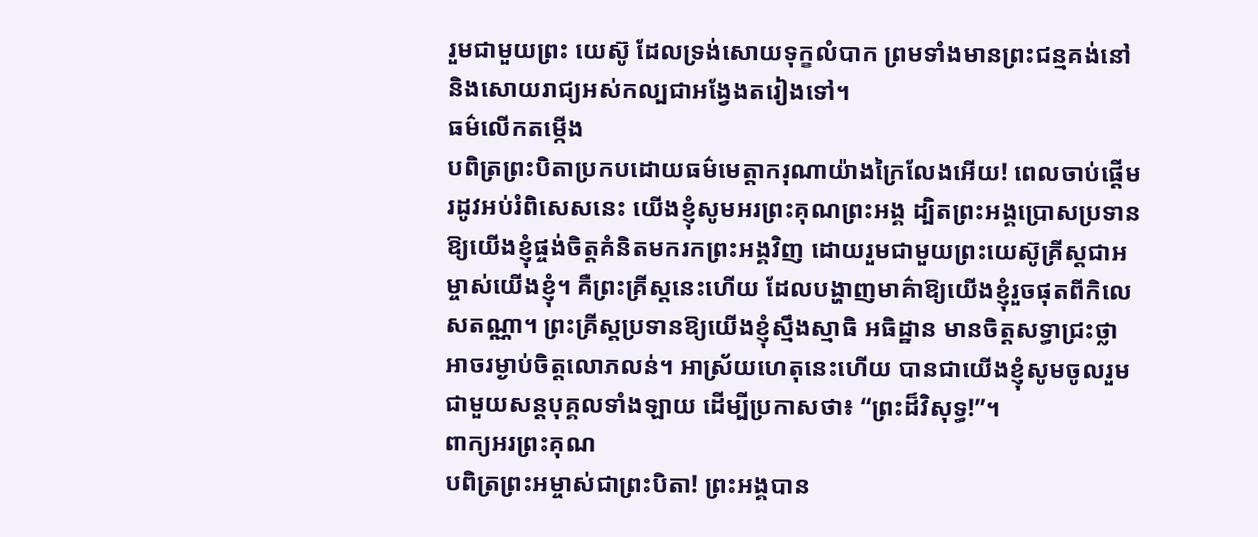រួមជាមួយព្រះ យេស៊ូ ដែលទ្រង់សោយទុក្ខលំបាក ព្រមទាំងមានព្រះជន្មគង់នៅ និងសោយរាជ្យអស់កល្បជាអង្វែងតរៀងទៅ។
ធម៌លើកតម្កើង
បពិត្រព្រះបិតាប្រកបដោយធម៌មេត្តាករុណាយ៉ាងក្រៃលែងអើយ! ពេលចាប់ផ្តើមរដូវអប់រំពិសេសនេះ យើងខ្ញុំសូមអរព្រះគុណព្រះអង្គ ដ្បិតព្រះអង្គប្រោសប្រទានឱ្យយើងខ្ញុំផ្ចង់ចិត្តគំនិតមករកព្រះអង្គវិញ ដោយរួមជាមួយព្រះយេស៊ូគ្រីស្តជាអម្ចាស់យើងខ្ញុំ។ គឺព្រះគ្រីស្តនេះហើយ ដែលបង្ហាញមាគ៌ាឱ្យយើងខ្ញុំរួចផុតពីកិលេសតណ្ណា។ ព្រះគ្រីស្តប្រទានឱ្យយើងខ្ញុំស្មឹងស្មាធិ អធិដ្ឋាន មានចិត្តសទ្ធាជ្រះថ្លា អាចរម្ងាប់ចិត្តលោភលន់។ អាស្រ័យហេតុនេះហើយ បានជាយើងខ្ញុំសូមចូលរួមជាមួយសន្តបុគ្គលទាំងឡាយ ដើម្បីប្រកាសថា៖ “ព្រះដ៏វិសុទ្ធ!”។
ពាក្យអរព្រះគុណ
បពិត្រព្រះអម្ចាស់ជាព្រះបិតា! ព្រះអង្គបាន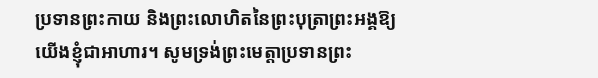ប្រទានព្រះកាយ និងព្រះលោហិតនៃព្រះបុត្រាព្រះអង្គឱ្យយើងខ្ញុំជាអាហារ។ សូមទ្រង់ព្រះមេត្តាប្រទានព្រះ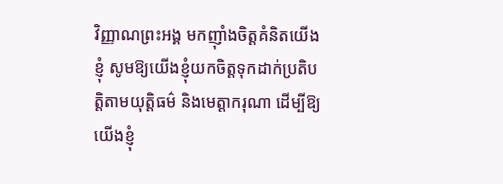វិញ្ញាណព្រះអង្គ មកញុាំងចិត្តគំនិតយើងខ្ញុំ សូមឱ្យយើងខ្ញុំយកចិត្តទុកដាក់ប្រតិបត្តិតាមយុតិ្តធម៌ និងមេត្តាករុណា ដើម្បីឱ្យយើងខ្ញុំ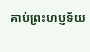គាប់ព្រះហប្ញទ័យ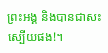ព្រះអង្គ និងបានជាសះស្បើយផង!។